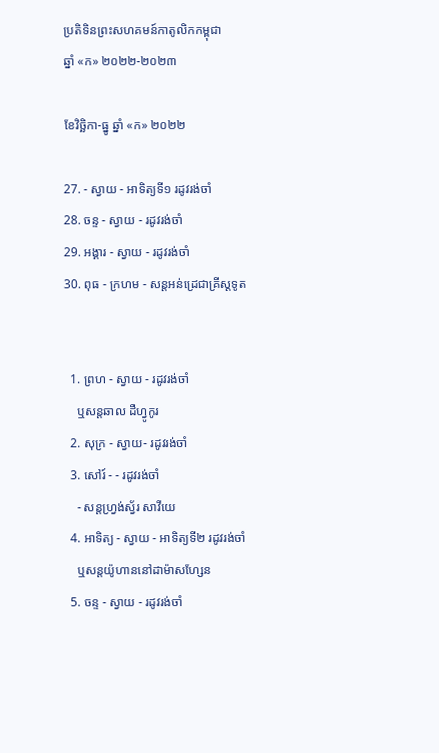ប្រតិទិនព្រះសហគមន៍កាតូលិកកម្ពុជា
ឆ្នាំ «ក» ២០២២-២០២៣

ខែវិច្ឆិកា-ធ្នូ ឆ្នាំ «ក» ២០២២

27. - ស្វាយ - អាទិត្យទី១ រដូវរង់ចាំ
28. ចន្ទ - ស្វាយ - រដូវរង់ចាំ
29. អង្គារ - ស្វាយ - រដូវរង់ចាំ
30. ពុធ - ក្រហម - សន្ដអន់ដ្រេជាគ្រីស្ដទូត


  1. ព្រហ - ស្វាយ - រដូវរង់ចាំ
    ឬសន្តឆាល ដឺហ្វូកូរ
  2. សុក្រ - ស្វាយ- រដូវរង់ចាំ
  3. សៅរ៍ - - រដូវរង់ចាំ
    - សន្តហ្រ្វង់ស្វ័រ សាវីយេ
  4. អាទិត្យ - ស្វាយ - អាទិត្យទី២ រដូវរង់ចាំ
    ឬសន្តយ៉ូហាននៅដាម៉ាសហ្សែន
  5. ចន្ទ - ស្វាយ - រដូវរង់ចាំ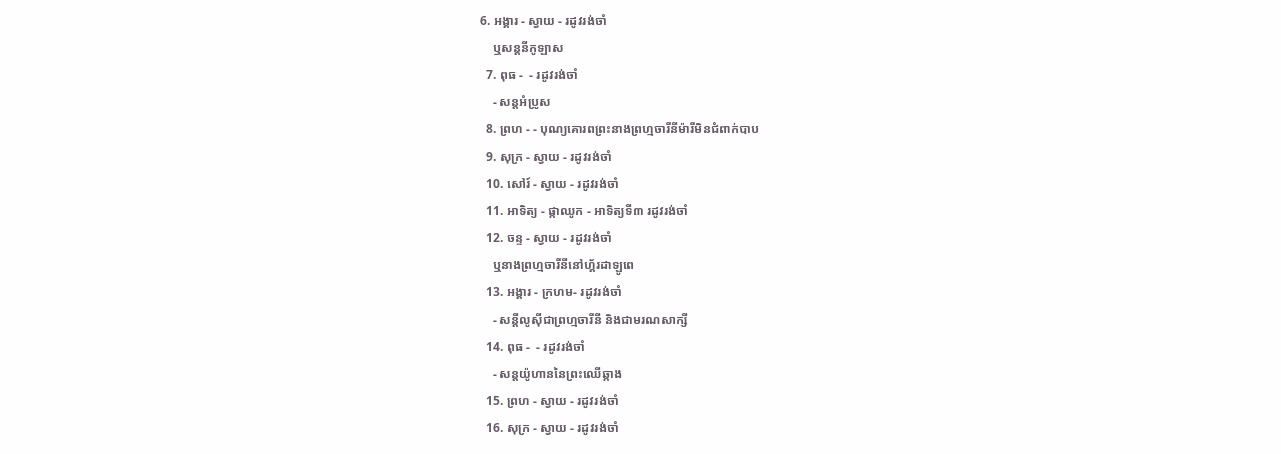6. អង្គារ - ស្វាយ - រដូវរង់ចាំ
    ឬសន្តនីកូឡាស
  7. ពុធ -  - រដូវរង់ចាំ
    - សន្តអំប្រូស
  8. ព្រហ - - បុណ្យគោរពព្រះនាងព្រហ្មចារីនីម៉ារីមិនជំពាក់បាប
  9. សុក្រ - ស្វាយ - រដូវរង់ចាំ
  10. សៅរ៍ - ស្វាយ - រដូវរង់ចាំ
  11. អាទិត្យ - ផ្កាឈូក - អាទិត្យទី៣ រដូវរង់ចាំ
  12. ចន្ទ - ស្វាយ - រដូវរង់ចាំ
    ឬនាងព្រហ្មចារីនីនៅហ្គ័រដាឡូពេ
  13. អង្គារ - ក្រហម- រដូវរង់ចាំ
    - សន្តីលូស៊ីជាព្រហ្មចារីនី និងជាមរណសាក្សី
  14. ពុធ -  - រដូវរង់ចាំ
    - សន្តយ៉ូហាននៃព្រះឈើឆ្កាង
  15. ព្រហ - ស្វាយ - រដូវរង់ចាំ
  16. សុក្រ - ស្វាយ - រដូវរង់ចាំ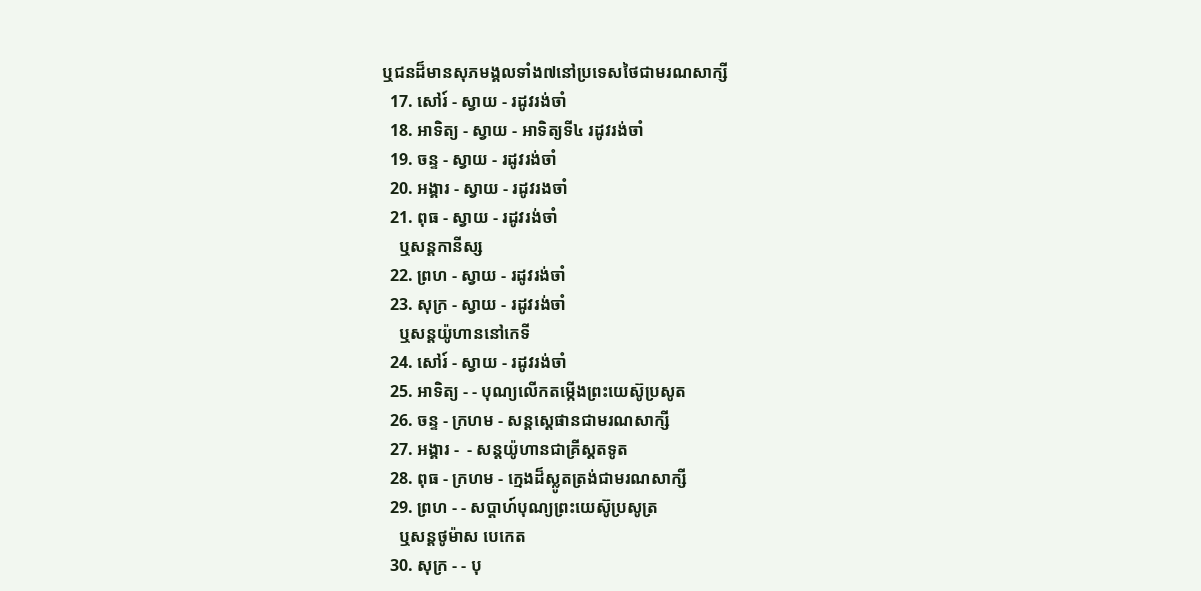ឬជនដ៏មានសុភមង្គលទាំង៧នៅប្រទេសថៃជាមរណសាក្សី
  17. សៅរ៍ - ស្វាយ - រដូវរង់ចាំ
  18. អាទិត្យ - ស្វាយ - អាទិត្យទី៤ រដូវរង់ចាំ
  19. ចន្ទ - ស្វាយ - រដូវរង់ចាំ
  20. អង្គារ - ស្វាយ - រដូវរងចាំ
  21. ពុធ - ស្វាយ - រដូវរង់ចាំ
    ឬសន្តកានីស្ស
  22. ព្រហ - ស្វាយ - រដូវរង់ចាំ
  23. សុក្រ - ស្វាយ - រដូវរង់ចាំ
    ឬសន្តយ៉ូហាននៅកេទី
  24. សៅរ៍ - ស្វាយ - រដូវរង់ចាំ
  25. អាទិត្យ - - បុណ្យលើកតម្កើងព្រះយេស៊ូប្រសូត
  26. ចន្ទ - ក្រហម - សន្តស្តេផានជាមរណសាក្សី
  27. អង្គារ -  - សន្តយ៉ូហានជាគ្រីស្តតទូត
  28. ពុធ - ក្រហម - ក្មេងដ៏ស្លូតត្រង់ជាមរណសាក្សី
  29. ព្រហ - - សប្ដាហ៍បុណ្យព្រះយេស៊ូប្រសូត្រ
    ឬសន្តថូម៉ាស បេកេត
  30. សុក្រ - - បុ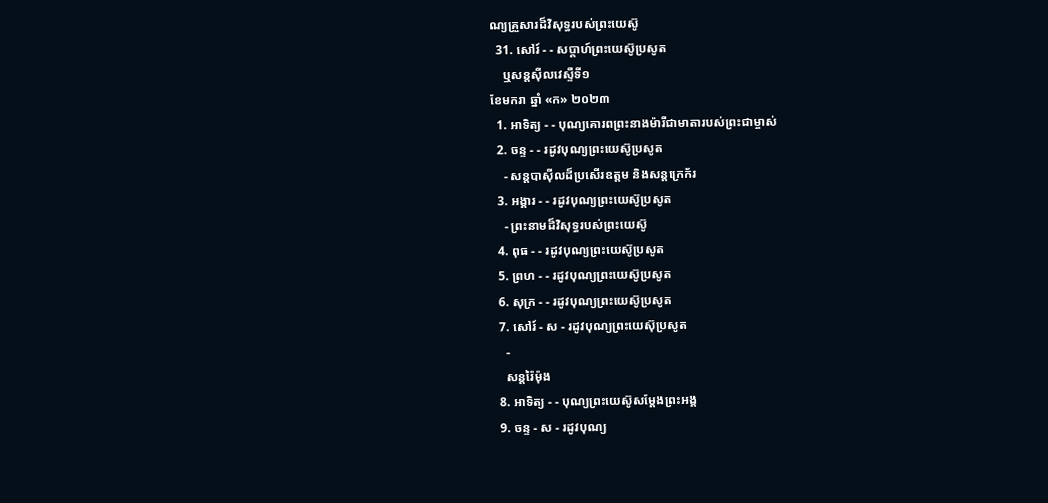ណ្យគ្រួសារដ៏វិសុទ្ធរបស់ព្រះយេស៊ូ
  31. សៅរ៍ - - សប្ដាហ៍ព្រះយេស៊ូប្រសូត
    ឬសន្តស៊ីលវេស្ទឺទី១
ខែមករា ឆ្នាំ «ក» ២០២៣
  1. អាទិត្យ - - បុណ្យគោរពព្រះនាងម៉ារីជាមាតារបស់ព្រះជាម្ចាស់
  2. ចន្ទ - - រដូវបុណ្យព្រះយេស៊ូប្រសូត
    - សន្ដបាស៊ីលដ៏ប្រសើរឧត្ដម និងសន្ដក្រេក័រ
  3. អង្គារ - - រដូវបុណ្យព្រះយេស៊ូប្រសូត
    - ព្រះនាមដ៏វិសុទ្ធរបស់ព្រះយេស៊ូ
  4. ពុធ - - រដូវបុណ្យព្រះយេស៊ូប្រសូត
  5. ព្រហ - - រដូវបុណ្យព្រះយេស៊ូប្រសូត
  6. សុក្រ - - រដូវបុណ្យព្រះយេស៊ូប្រសូត
  7. សៅរ៍ - ស - រដូវបុណ្យព្រះយេស៊ុប្រសូត
    -
    សន្ដរ៉ៃម៉ុង
  8. អាទិត្យ - - បុណ្យព្រះយេស៊ូសម្ដែងព្រះអង្គ
  9. ចន្ទ - ស - រដូវបុណ្យ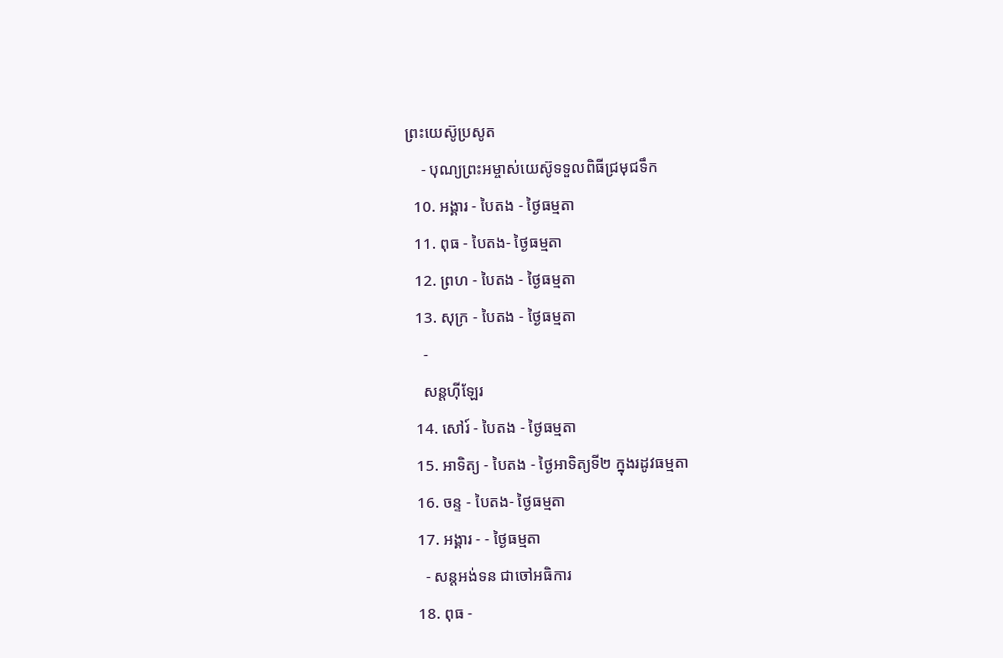ព្រះយេស៊ូប្រសូត
    - បុណ្យព្រះអម្ចាស់យេស៊ូទទួលពិធីជ្រមុជទឹក
  10. អង្គារ - បៃតង - ថ្ងៃធម្មតា
  11. ពុធ - បៃតង- ថ្ងៃធម្មតា
  12. ព្រហ - បៃតង - ថ្ងៃធម្មតា
  13. សុក្រ - បៃតង - ថ្ងៃធម្មតា
    -
    សន្ដហ៊ីឡែរ
  14. សៅរ៍ - បៃតង - ថ្ងៃធម្មតា
  15. អាទិត្យ - បៃតង - ថ្ងៃអាទិត្យទី២ ក្នុងរដូវធម្មតា
  16. ចន្ទ - បៃតង- ថ្ងៃធម្មតា
  17. អង្គារ - - ថ្ងៃធម្មតា
    - សន្ដអង់ទន ជាចៅអធិការ
  18. ពុធ -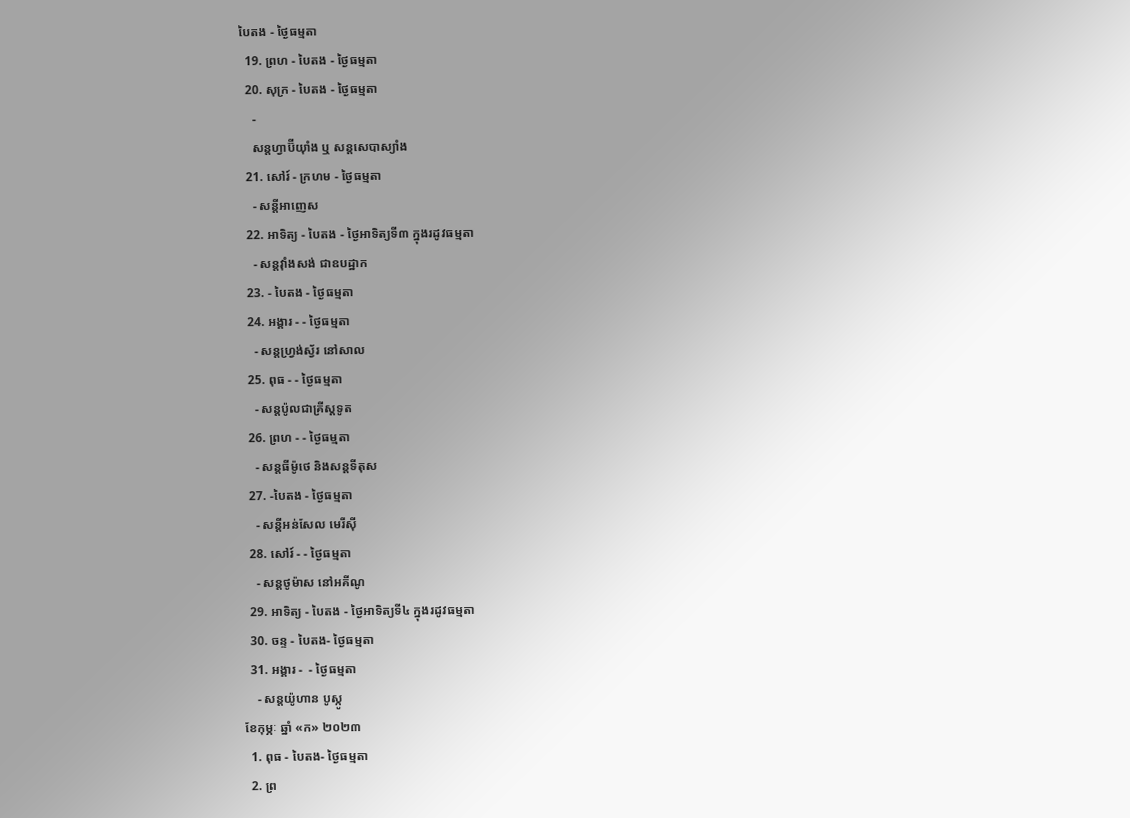បៃតង - ថ្ងៃធម្មតា
  19. ព្រហ - បៃតង - ថ្ងៃធម្មតា
  20. សុក្រ - បៃតង - ថ្ងៃធម្មតា
    -
    សន្ដហ្វាប៊ីយ៉ាំង ឬ សន្ដសេបាស្យាំង
  21. សៅរ៍ - ក្រហម - ថ្ងៃធម្មតា
    - សន្ដីអាញេស
  22. អាទិត្យ - បៃតង - ថ្ងៃអាទិត្យទី៣ ក្នុងរដូវធម្មតា
    - សន្ដវ៉ាំងសង់ ជាឧបដ្ឋាក
  23. - បៃតង - ថ្ងៃធម្មតា
  24. អង្គារ - - ថ្ងៃធម្មតា
    - សន្ដហ្វ្រង់ស្វ័រ នៅសាល
  25. ពុធ - - ថ្ងៃធម្មតា
    - សន្ដប៉ូលជាគ្រីស្ដទូត
  26. ព្រហ - - ថ្ងៃធម្មតា
    - សន្ដធីម៉ូថេ និងសន្ដទីតុស
  27. -បៃតង - ថ្ងៃធម្មតា
    - សន្ដីអន់សែល មេរីស៊ី
  28. សៅរ៍ - - ថ្ងៃធម្មតា
    - សន្ដថូម៉ាស នៅអគីណូ
  29. អាទិត្យ - បៃតង - ថ្ងៃអាទិត្យទី៤ ក្នុងរដូវធម្មតា
  30. ចន្ទ - បៃតង- ថ្ងៃធម្មតា
  31. អង្គារ -  - ថ្ងៃធម្មតា
    - សន្ដយ៉ូហាន បូស្កូ
ខែកុម្ភៈ ឆ្នាំ «ក» ២០២៣
  1. ពុធ - បៃតង- ថ្ងៃធម្មតា
  2. ព្រ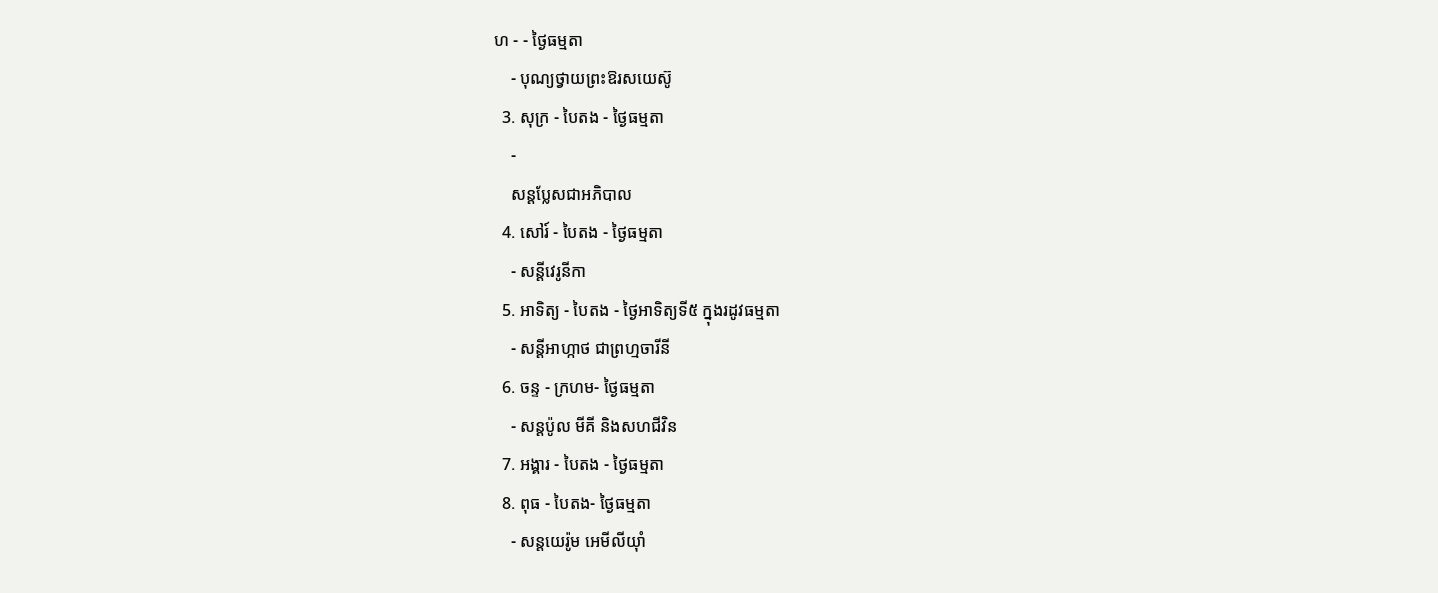ហ - - ថ្ងៃធម្មតា
    - បុណ្យថ្វាយព្រះឱរសយេស៊ូ
  3. សុក្រ - បៃតង - ថ្ងៃធម្មតា
    -
    សន្ដប្លែសជាអភិបាល
  4. សៅរ៍ - បៃតង - ថ្ងៃធម្មតា
    - សន្ដីវេរូនីកា
  5. អាទិត្យ - បៃតង - ថ្ងៃអាទិត្យទី៥ ក្នុងរដូវធម្មតា
    - សន្ដីអាហ្កាថ ជាព្រហ្មចារីនី
  6. ចន្ទ - ក្រហម- ថ្ងៃធម្មតា
    - សន្ដប៉ូល មីគី និងសហជីវិន
  7. អង្គារ - បៃតង - ថ្ងៃធម្មតា
  8. ពុធ - បៃតង- ថ្ងៃធម្មតា
    - សន្ដយេរ៉ូម អេមីលីយ៉ាំ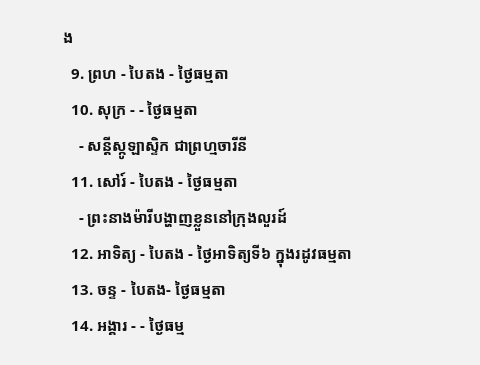ង
  9. ព្រហ - បៃតង - ថ្ងៃធម្មតា
  10. សុក្រ - - ថ្ងៃធម្មតា
    - សន្ដីស្កូឡាស្ទិក ជាព្រហ្មចារីនី
  11. សៅរ៍ - បៃតង - ថ្ងៃធម្មតា
    - ព្រះនាងម៉ារីបង្ហាញខ្លួននៅក្រុងលួរដ៍
  12. អាទិត្យ - បៃតង - ថ្ងៃអាទិត្យទី៦ ក្នុងរដូវធម្មតា
  13. ចន្ទ - បៃតង- ថ្ងៃធម្មតា
  14. អង្គារ - - ថ្ងៃធម្ម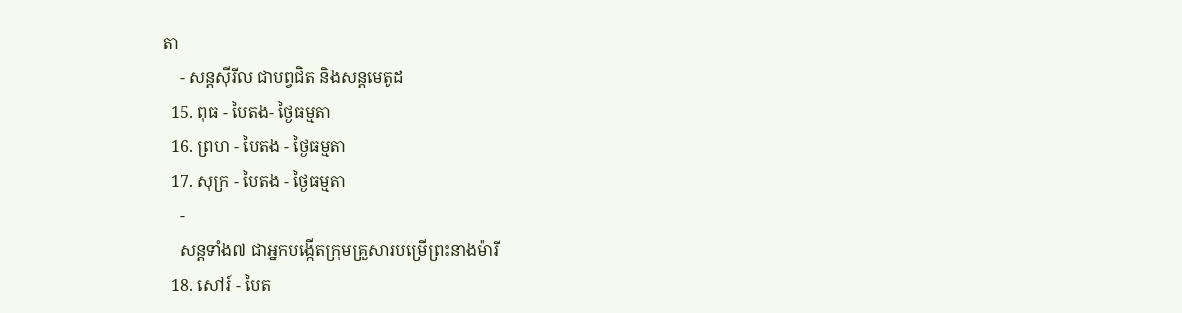តា
    - សន្ដស៊ីរីល ជាបព្វជិត និងសន្ដមេតូដ
  15. ពុធ - បៃតង- ថ្ងៃធម្មតា
  16. ព្រហ - បៃតង - ថ្ងៃធម្មតា
  17. សុក្រ - បៃតង - ថ្ងៃធម្មតា
    -
    សន្ដទាំង៧ ជាអ្នកបង្កើតក្រុមគ្រួសារបម្រើព្រះនាងម៉ារី
  18. សៅរ៍ - បៃត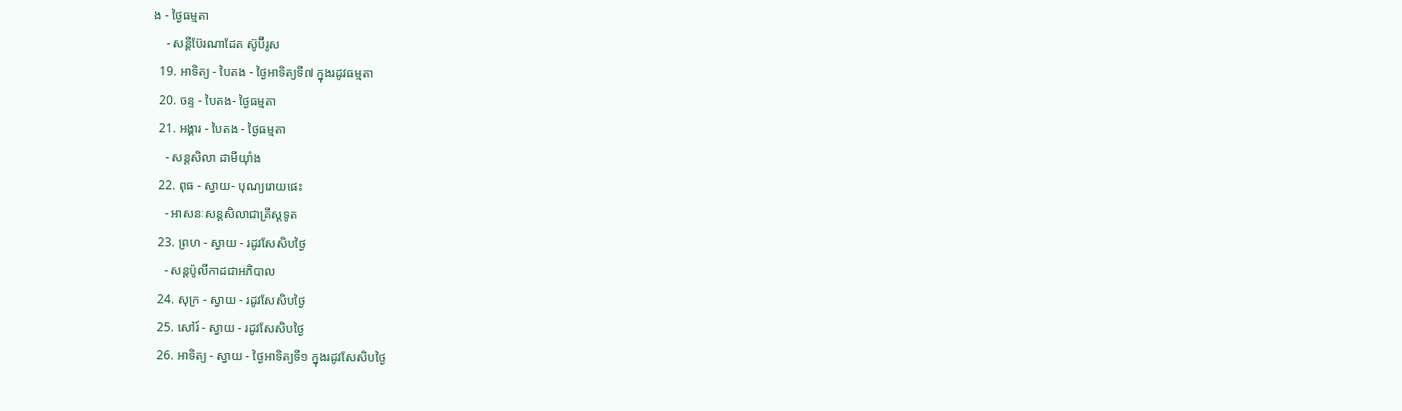ង - ថ្ងៃធម្មតា
    - សន្ដីប៊ែរណាដែត ស៊ូប៊ីរូស
  19. អាទិត្យ - បៃតង - ថ្ងៃអាទិត្យទី៧ ក្នុងរដូវធម្មតា
  20. ចន្ទ - បៃតង- ថ្ងៃធម្មតា
  21. អង្គារ - បៃតង - ថ្ងៃធម្មតា
    - សន្ដសិលា ដាមីយ៉ាំង
  22. ពុធ - ស្វាយ- បុណ្យរោយផេះ
    - អាសនៈសន្ដសិលាជាគ្រីស្ដទូត
  23. ព្រហ - ស្វាយ - រដូវសែសិបថ្ងៃ
    - សន្ដប៉ូលីកាដជាអភិបាល
  24. សុក្រ - ស្វាយ - រដូវសែសិបថ្ងៃ
  25. សៅរ៍ - ស្វាយ - រដូវសែសិបថ្ងៃ
  26. អាទិត្យ - ស្វាយ - ថ្ងៃអាទិត្យទី១ ក្នុងរដូវសែសិបថ្ងៃ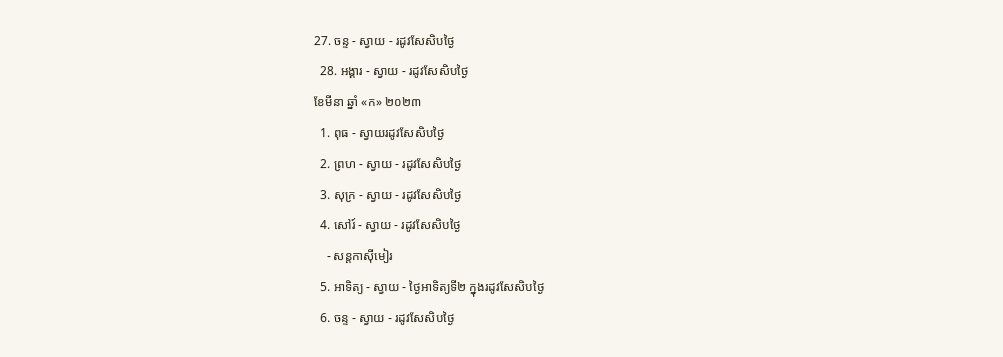27. ចន្ទ - ស្វាយ - រដូវសែសិបថ្ងៃ
  28. អង្គារ - ស្វាយ - រដូវសែសិបថ្ងៃ
ខែមីនា ឆ្នាំ «ក» ២០២៣
  1. ពុធ - ស្វាយរដូវសែសិបថ្ងៃ
  2. ព្រហ - ស្វាយ - រដូវសែសិបថ្ងៃ
  3. សុក្រ - ស្វាយ - រដូវសែសិបថ្ងៃ
  4. សៅរ៍ - ស្វាយ - រដូវសែសិបថ្ងៃ
    - សន្តកាស៊ីមៀរ
  5. អាទិត្យ - ស្វាយ - ថ្ងៃអាទិត្យទី២ ក្នុងរដូវសែសិបថ្ងៃ
  6. ចន្ទ - ស្វាយ - រដូវសែសិបថ្ងៃ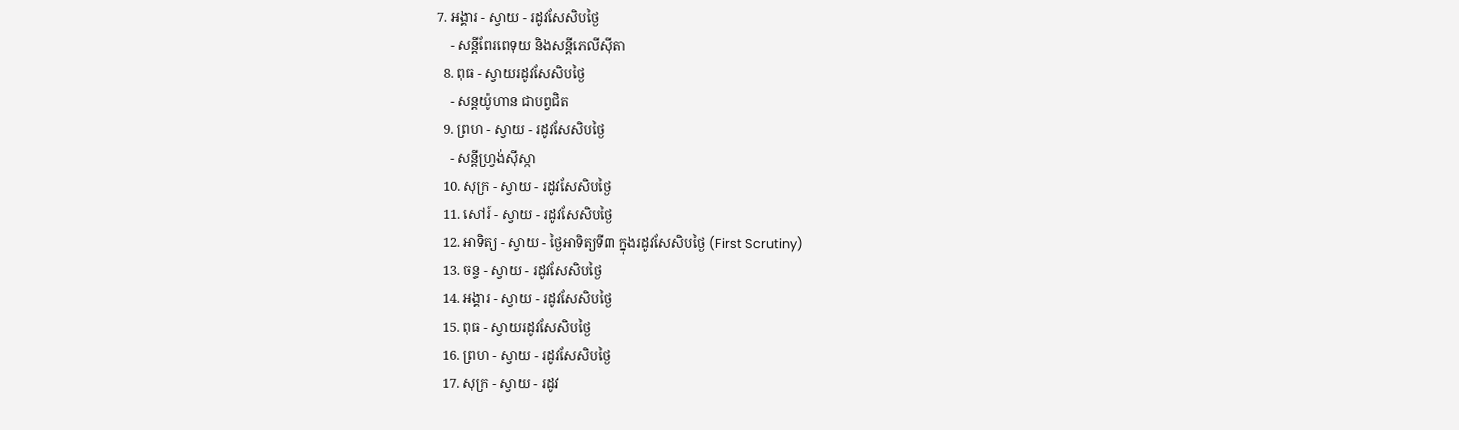7. អង្គារ - ស្វាយ - រដូវសែសិបថ្ងៃ
    - សន្តីពែរពេទុយ និងសន្តីភេលីស៊ីតា
  8. ពុធ - ស្វាយរដូវសែសិបថ្ងៃ
    - សន្តយ៉ូហាន ជាបព្វជិត
  9. ព្រហ - ស្វាយ - រដូវសែសិបថ្ងៃ
    - សន្តីហ្រ្វង់ស៊ីស្កា
  10. សុក្រ - ស្វាយ - រដូវសែសិបថ្ងៃ
  11. សៅរ៍ - ស្វាយ - រដូវសែសិបថ្ងៃ
  12. អាទិត្យ - ស្វាយ - ថ្ងៃអាទិត្យទី៣ ក្នុងរដូវសែសិបថ្ងៃ (First Scrutiny)
  13. ចន្ទ - ស្វាយ - រដូវសែសិបថ្ងៃ
  14. អង្គារ - ស្វាយ - រដូវសែសិបថ្ងៃ
  15. ពុធ - ស្វាយរដូវសែសិបថ្ងៃ
  16. ព្រហ - ស្វាយ - រដូវសែសិបថ្ងៃ
  17. សុក្រ - ស្វាយ - រដូវ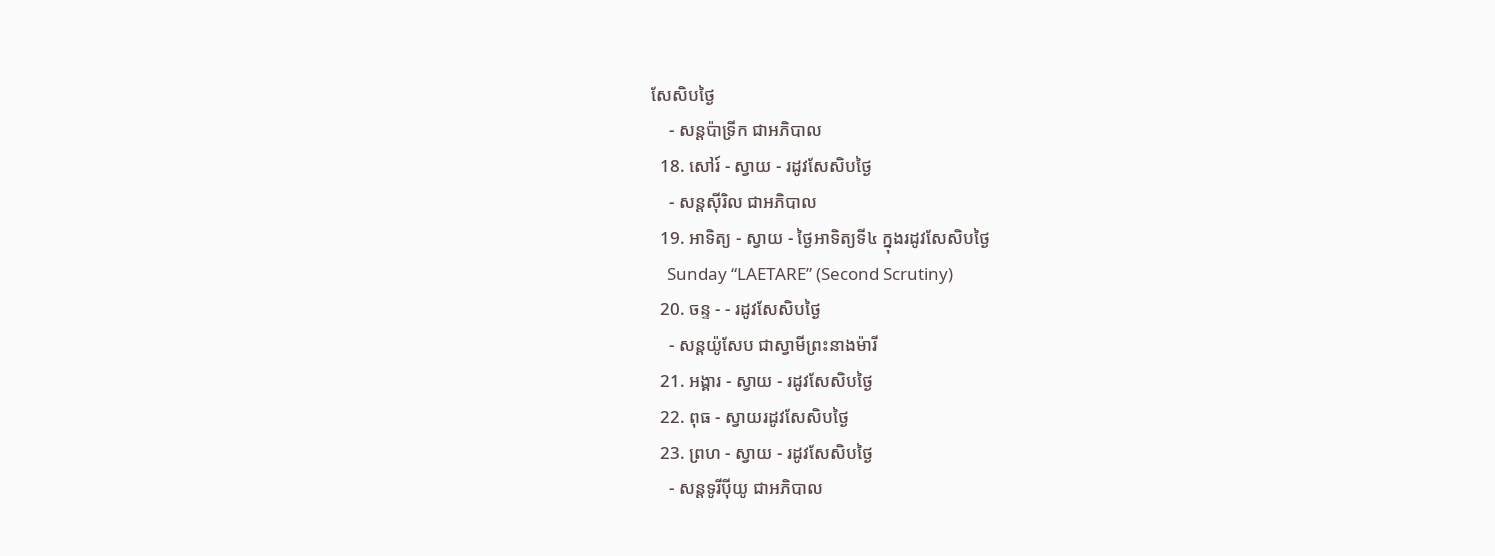សែសិបថ្ងៃ
    - សន្តប៉ាទ្រីក ជាអភិបាល
  18. សៅរ៍ - ស្វាយ - រដូវសែសិបថ្ងៃ
    - សន្តស៊ីរិល ជាអភិបាល
  19. អាទិត្យ - ស្វាយ - ថ្ងៃអាទិត្យទី៤ ក្នុងរដូវសែសិបថ្ងៃ
    Sunday “LAETARE” (Second Scrutiny)
  20. ចន្ទ - - រដូវសែសិបថ្ងៃ
    - សន្តយ៉ូសែប ជាស្វាមីព្រះនាងម៉ារី
  21. អង្គារ - ស្វាយ - រដូវសែសិបថ្ងៃ
  22. ពុធ - ស្វាយរដូវសែសិបថ្ងៃ
  23. ព្រហ - ស្វាយ - រដូវសែសិបថ្ងៃ
    - សន្តទូរីប៉ីយូ ជាអភិបាល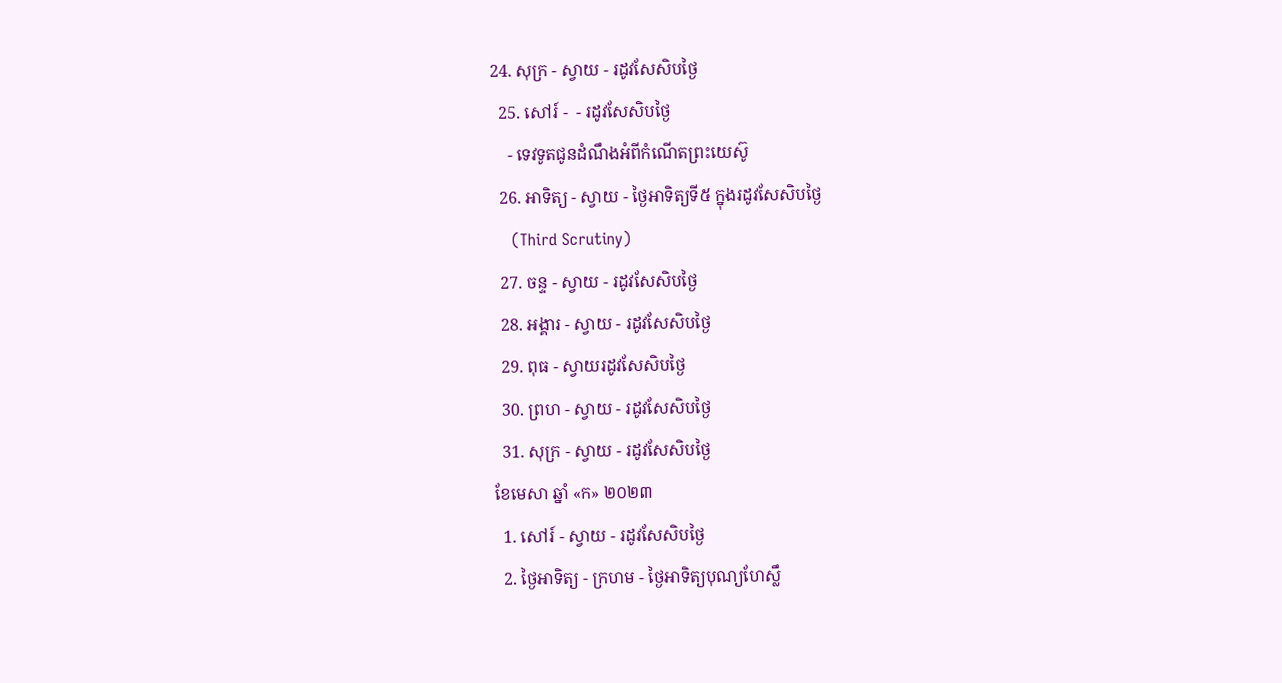24. សុក្រ - ស្វាយ - រដូវសែសិបថ្ងៃ
  25. សៅរ៍ -  - រដូវសែសិបថ្ងៃ
    - ទេវទូតជូនដំណឹងអំពីកំណើតព្រះយេស៊ូ
  26. អាទិត្យ - ស្វាយ - ថ្ងៃអាទិត្យទី៥ ក្នុងរដូវសែសិបថ្ងៃ
    (Third Scrutiny)
  27. ចន្ទ - ស្វាយ - រដូវសែសិបថ្ងៃ
  28. អង្គារ - ស្វាយ - រដូវសែសិបថ្ងៃ
  29. ពុធ - ស្វាយរដូវសែសិបថ្ងៃ
  30. ព្រហ - ស្វាយ - រដូវសែសិបថ្ងៃ
  31. សុក្រ - ស្វាយ - រដូវសែសិបថ្ងៃ
ខែមេសា ឆ្នាំ «ក» ២០២៣
  1. សៅរ៍ - ស្វាយ - រដូវសែសិបថ្ងៃ
  2. ថ្ងៃអាទិត្យ - ក្រហម - ថ្ងៃអាទិត្យបុណ្យហែស្លឹ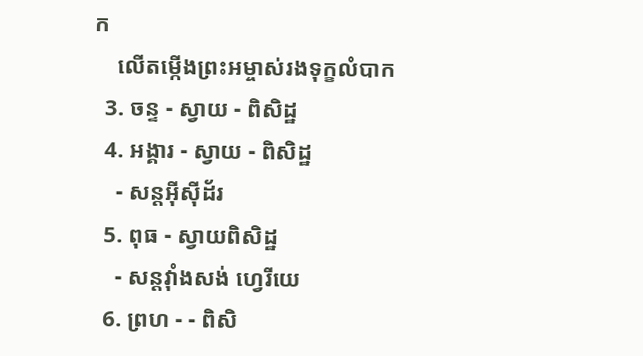ក
    លើតម្កើងព្រះអម្ចាស់រងទុក្ខលំបាក
  3. ចន្ទ - ស្វាយ - ពិសិដ្ឋ
  4. អង្គារ - ស្វាយ - ពិសិដ្ឋ
    - សន្តអ៊ីស៊ីដ័រ
  5. ពុធ - ស្វាយពិសិដ្ឋ
    - សន្តវ៉ាំងសង់ ហ្វេរីយេ
  6. ព្រហ - - ពិសិ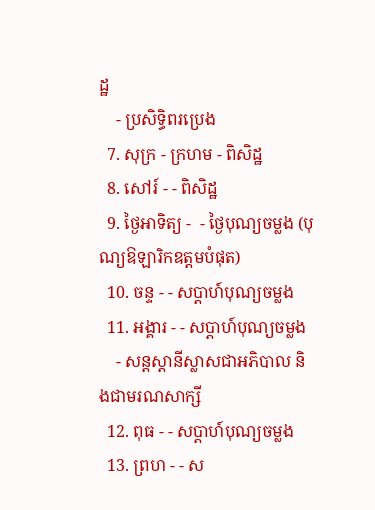ដ្ឋ
    - ប្រសិទ្ធិពរប្រេង
  7. សុក្រ - ក្រហម - ពិសិដ្ឋ
  8. សៅរ៍ - - ពិសិដ្ឋ
  9. ថ្ងៃអាទិត្យ -  - ថ្ងៃបុណ្យចម្លង (បុណ្យឱឡារិកឧត្ដមបំផុត)
  10. ចន្ទ - - សប្ដាហ៍បុណ្យចម្លង
  11. អង្គារ - - សប្ដាហ៍បុណ្យចម្លង
    - សន្តស្តានីស្លាសជាអភិបាល និងជាមរណសាក្សី
  12. ពុធ - - សប្ដាហ៍បុណ្យចម្លង
  13. ព្រហ - - ស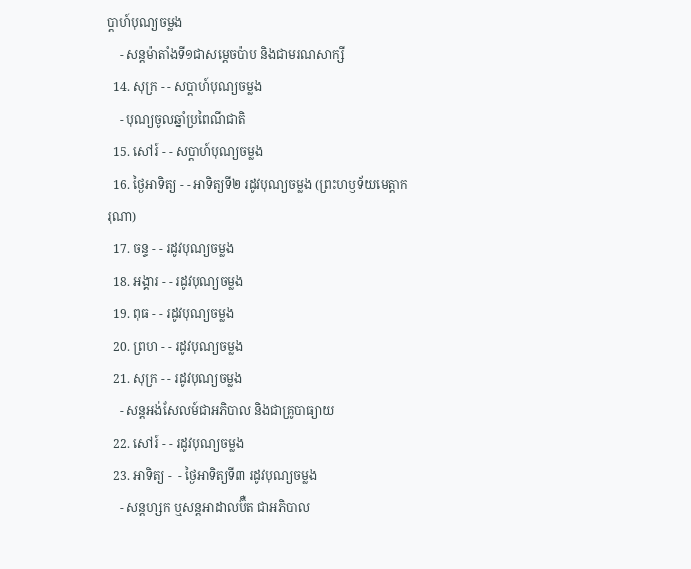ប្ដាហ៍បុណ្យចម្លង
    - សន្តម៉ាតាំងទី១ជាសម្ដេចប៉ាប និងជាមរណសាក្សី
  14. សុក្រ - - សប្ដាហ៍បុណ្យចម្លង
    - បុណ្យចូលឆ្នាំប្រពៃណីជាតិ
  15. សៅរ៍ - - សប្ដាហ៍បុណ្យចម្លង
  16. ថ្ងៃអាទិត្យ - - អាទិត្យទី២ រដូវបុណ្យចម្លង (ព្រះហឫទ័យមេត្ដាករុណា)
  17. ចន្ទ - - រដូវបុណ្យចម្លង
  18. អង្គារ - - រដូវបុណ្យចម្លង
  19. ពុធ - - រដូវបុណ្យចម្លង
  20. ព្រហ - - រដូវបុណ្យចម្លង
  21. សុក្រ - - រដូវបុណ្យចម្លង
    - សន្តអង់សែលម៍ជាអភិបាល និងជាគ្រូបាធ្យាយ
  22. សៅរ៍ - - រដូវបុណ្យចម្លង
  23. អាទិត្យ -  - ថ្ងៃអាទិត្យទី៣ រដូវបុណ្យចម្លង
    - សន្តហ្សក ឬសន្តអាដាលប៊ឺត ជាអភិបាល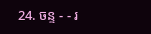24. ចន្ទ - - រ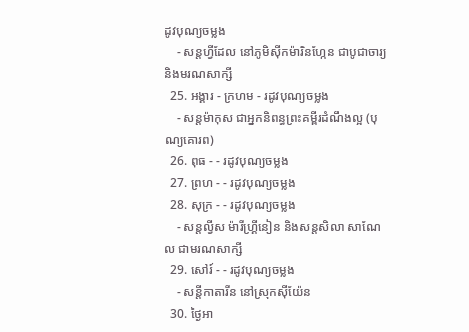ដូវបុណ្យចម្លង
    - សន្តហ្វីដែល នៅភូមិស៊ីកម៉ារិនហ្កែន ជាបូជាចារ្យ និងមរណសាក្សី
  25. អង្គារ - ក្រហម - រដូវបុណ្យចម្លង
    - សន្តម៉ាកុស ជាអ្នកនិពន្ធព្រះគម្ពីរដំណឹងល្អ (បុណ្យគោរព)
  26. ពុធ - - រដូវបុណ្យចម្លង
  27. ព្រហ - - រដូវបុណ្យចម្លង
  28. សុក្រ - - រដូវបុណ្យចម្លង
    - សន្តល្វីស ម៉ារីហ្រ្គីនៀន និងសន្តសិលា សាណែល ជាមរណសាក្សី
  29. សៅរ៍ - - រដូវបុណ្យចម្លង
    - សន្តីកាតារីន នៅស្រុកស៊ីយ៉ែន
  30. ថ្ងៃអា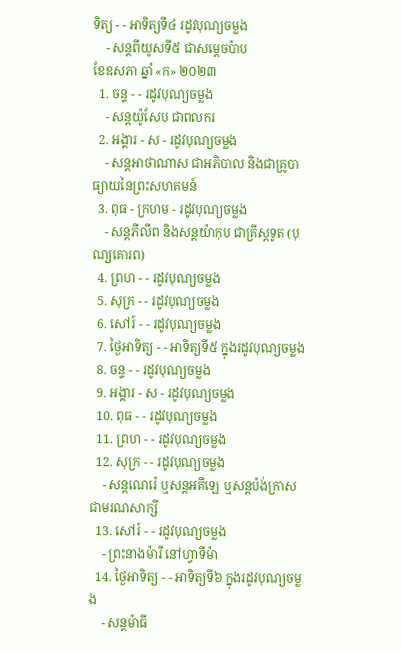ទិត្យ - - អាទិត្យទី៤ រដូវបុណ្យចម្លង
    - សន្តពីយូសទី៥ ជាសម្តេចប៉ាប
ខែឧសភា ឆ្នាំ «ក» ២០២៣
  1. ចន្ទ - - រដូវបុណ្យចម្លង
    - សន្ដយ៉ូសែប ជាពលករ
  2. អង្គារ - ស - រដូវបុណ្យចម្លង
    - សន្ដអាថាណាស ជាអភិបាល និងជាគ្រូបាធ្យាយនៃព្រះសហគមន៍
  3. ពុធ - ក្រហម - រដូវបុណ្យចម្លង
    - សន្ដភីលីព និងសន្ដយ៉ាកុប ជាគ្រីស្ដទូត (បុណ្យគោរព)
  4. ព្រហ - - រដូវបុណ្យចម្លង
  5. សុក្រ - - រដូវបុណ្យចម្លង
  6. សៅរ៍ - - រដូវបុណ្យចម្លង
  7. ថ្ងៃអាទិត្យ - - អាទិត្យទី៥ ក្នុងរដូវបុណ្យចម្លង
  8. ចន្ទ - - រដូវបុណ្យចម្លង
  9. អង្គារ - ស - រដូវបុណ្យចម្លង
  10. ពុធ - - រដូវបុណ្យចម្លង
  11. ព្រហ - - រដូវបុណ្យចម្លង
  12. សុក្រ - - រដូវបុណ្យចម្លង
    - សន្ដណេរ៉េ ឬសន្ដអគីឡេ ឬសន្ដប៉ង់ក្រាស ជាមរណសាក្សី
  13. សៅរ៍ - - រដូវបុណ្យចម្លង
    - ព្រះនាងម៉ារី នៅហ្វាទីម៉ា
  14. ថ្ងៃអាទិត្យ - - អាទិត្យទី៦ ក្នុងរដូវបុណ្យចម្លង
    - សន្ដម៉ាធី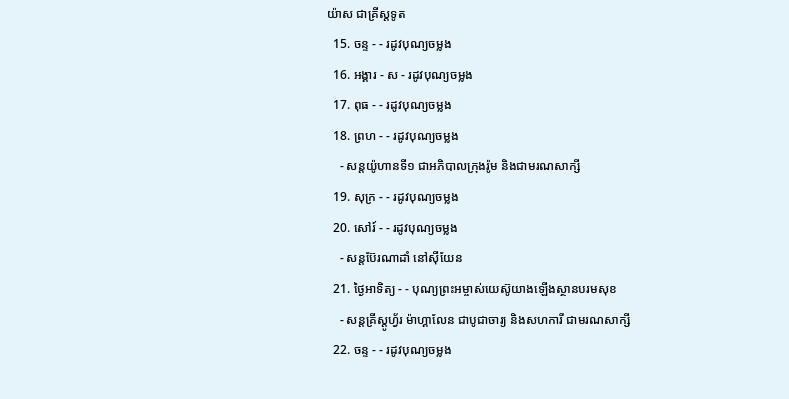យ៉ាស ជាគ្រីស្ដទូត
  15. ចន្ទ - - រដូវបុណ្យចម្លង
  16. អង្គារ - ស - រដូវបុណ្យចម្លង
  17. ពុធ - - រដូវបុណ្យចម្លង
  18. ព្រហ - - រដូវបុណ្យចម្លង
    - សន្ដយ៉ូហានទី១ ជាអភិបាលក្រុងរ៉ូម និងជាមរណសាក្សី
  19. សុក្រ - - រដូវបុណ្យចម្លង
  20. សៅរ៍ - - រដូវបុណ្យចម្លង
    - សន្ដប៊ែរណាដាំ នៅស៊ីយែន
  21. ថ្ងៃអាទិត្យ - - បុណ្យព្រះអម្ចាស់យេស៊ូយាងឡើងស្ថានបរមសុខ
    - សន្ដគ្រីស្ដូហ្វ័រ ម៉ាហ្គាលែន ជាបូជាចារ្យ និងសហការី ជាមរណសាក្សី
  22. ចន្ទ - - រដូវបុណ្យចម្លង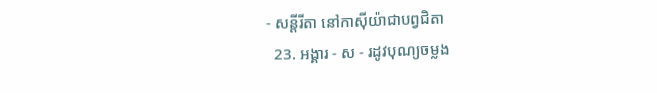- សន្ដីរីតា នៅកាស៊ីយ៉ាជាបព្វជិតា
  23. អង្គារ - ស - រដូវបុណ្យចម្លង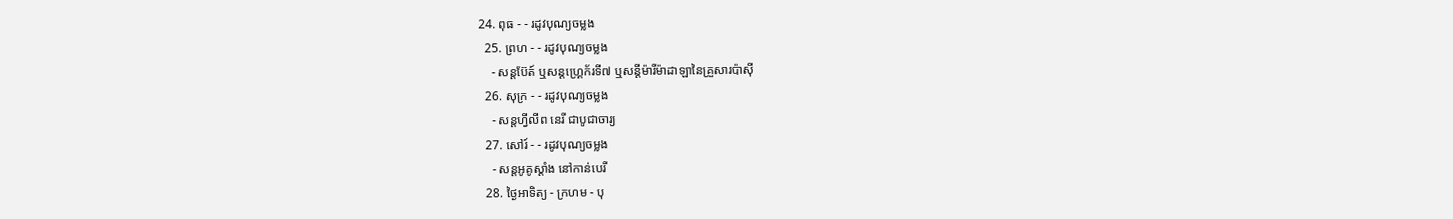24. ពុធ - - រដូវបុណ្យចម្លង
  25. ព្រហ - - រដូវបុណ្យចម្លង
    - សន្ដប៊ែត៍ ឬសន្ដហ្រ្គេក័រទី៧ ឬសន្ដីម៉ារីម៉ាដាឡានៃគ្រួសារប៉ាស៊ី
  26. សុក្រ - - រដូវបុណ្យចម្លង
    - សន្ដហ្វីលីព នេរី ជាបូជាចារ្យ
  27. សៅរ៍ - - រដូវបុណ្យចម្លង
    - សន្ដអូគូស្ដាំង នៅកាន់បេរី
  28. ថ្ងៃអាទិត្យ - ក្រហម - បុ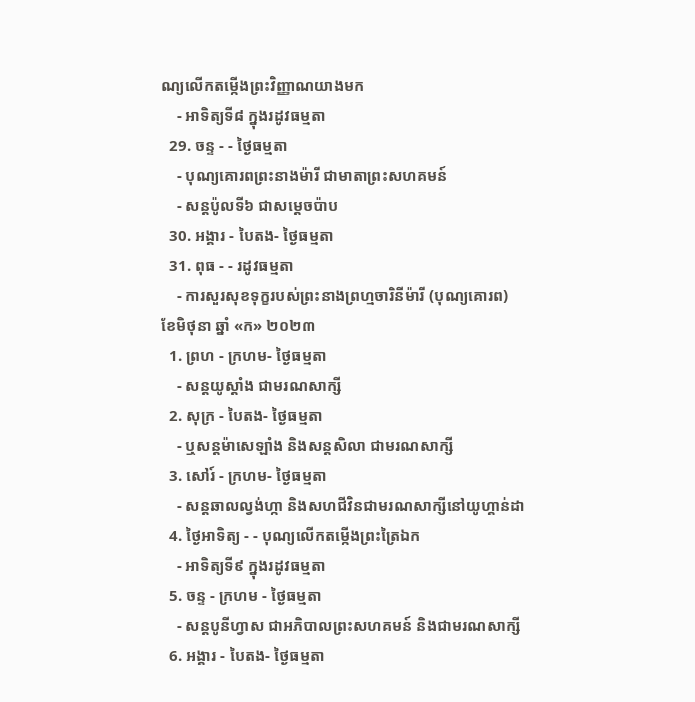ណ្យលើកតម្កើងព្រះវិញ្ញាណយាងមក
    - អាទិត្យទី៨ ក្នុងរដូវធម្មតា
  29. ចន្ទ - - ថ្ងៃធម្មតា
    - បុណ្យគោរពព្រះនាងម៉ារី ជាមាតាព្រះសហគមន៍
    - សន្ដប៉ូលទី៦ ជាសម្ដេចប៉ាប
  30. អង្គារ - បៃតង- ថ្ងៃធម្មតា
  31. ពុធ - - រដូវធម្មតា
    - ការសួរសុខទុក្ខរបស់ព្រះនាងព្រហ្មចារិនីម៉ារី (បុណ្យគោរព)
ខែមិថុនា ឆ្នាំ «ក» ២០២៣
  1. ព្រហ - ក្រហម- ថ្ងៃធម្មតា
    - សន្តយូស្តាំង ជាមរណសាក្សី
  2. សុក្រ - បៃតង- ថ្ងៃធម្មតា
    - ឬសន្តម៉ាសេឡាំង និងសន្តសិលា ជាមរណសាក្សី
  3. សៅរ៍ - ក្រហម- ថ្ងៃធម្មតា
    - សន្តឆាលល្វង់ហ្កា និងសហជីវិនជាមរណសាក្សីនៅយូហ្គាន់ដា
  4. ថ្ងៃអាទិត្យ - - បុណ្យលើកតម្កើងព្រះត្រៃឯក
    - អាទិត្យទី៩ ក្នុងរដូវធម្មតា
  5. ចន្ទ - ក្រហម - ថ្ងៃធម្មតា
    - សន្តបូនីហ្វាស ជាអភិបាលព្រះសហគមន៍ និងជាមរណសាក្សី
  6. អង្គារ - បៃតង- ថ្ងៃធម្មតា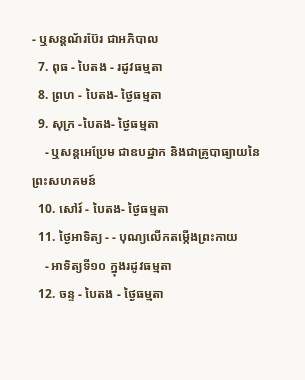- ឬសន្តណ័រប៊ែរ ជាអភិបាល
  7. ពុធ - បៃតង - រដូវធម្មតា
  8. ព្រហ - បៃតង- ថ្ងៃធម្មតា
  9. សុក្រ -បៃតង- ថ្ងៃធម្មតា
    - ឬសន្តអេប្រែម ជាឧបដ្ឋាក និងជាគ្រូបាធ្យាយនៃព្រះសហគមន៍
  10. សៅរ៍ - បៃតង- ថ្ងៃធម្មតា
  11. ថ្ងៃអាទិត្យ - - បុណ្យលើកតម្កើងព្រះកាយ
    - អាទិត្យទី១០ ក្នុងរដូវធម្មតា
  12. ចន្ទ - បៃតង - ថ្ងៃធម្មតា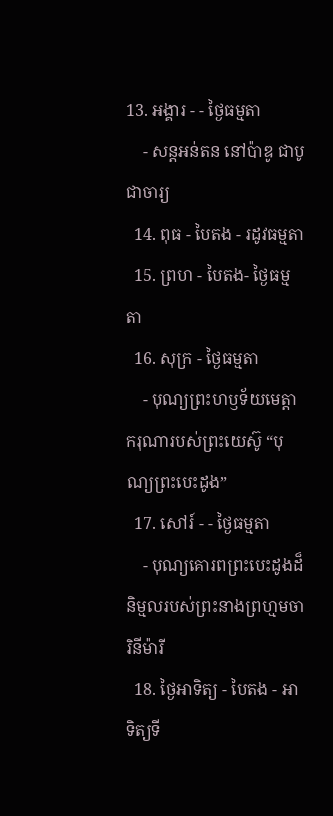13. អង្គារ - - ថ្ងៃធម្មតា
    - សន្តអន់តន នៅប៉ាឌូ ជាបូជាចារ្យ
  14. ពុធ - បៃតង - រដូវធម្មតា
  15. ព្រហ - បៃតង- ថ្ងៃធម្មតា
  16. សុក្រ - ថ្ងៃធម្មតា
    - បុណ្យព្រះហឫទ័យមេត្តាករុណារបស់ព្រះយេស៊ូ “បុណ្យព្រះបេះដូង”
  17. សៅរ៍ - - ថ្ងៃធម្មតា
    - បុណ្យគោរពព្រះបេះដូងដ៏និម្មលរបស់ព្រះនាងព្រហ្មមចារិនីម៉ារី
  18. ថ្ងៃអាទិត្យ - បៃតង - អាទិត្យទី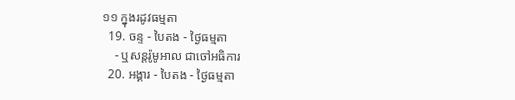១១ ក្នុងរដូវធម្មតា
  19. ចន្ទ - បៃតង - ថ្ងៃធម្មតា
    - ឬសន្តរ៉ូមូអាល ជាចៅអធិការ
  20. អង្គារ - បៃតង - ថ្ងៃធម្មតា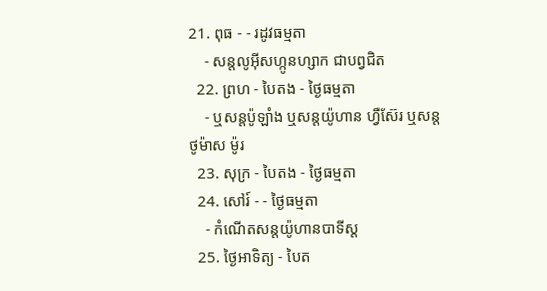21. ពុធ - - រដូវធម្មតា
    - សន្តលូអ៊ីសហ្កូនហ្សាក ជាបព្វជិត
  22. ព្រហ - បៃតង - ថ្ងៃធម្មតា
    - ឬសន្តប៉ូឡាំង ឬសន្តយ៉ូហាន ហ្វឺស៊ែរ ឬសន្តថូម៉ាស ម៉ូរ
  23. សុក្រ - បៃតង - ថ្ងៃធម្មតា
  24. សៅរ៍ - - ថ្ងៃធម្មតា
    - កំណើតសន្តយ៉ូហានបាទីស្ត
  25. ថ្ងៃអាទិត្យ - បៃត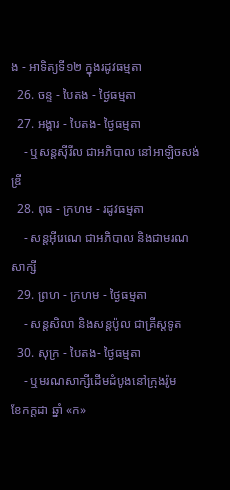ង - អាទិត្យទី១២ ក្នុងរដូវធម្មតា
  26. ចន្ទ - បៃតង - ថ្ងៃធម្មតា
  27. អង្គារ - បៃតង- ថ្ងៃធម្មតា
    - ឬសន្តស៊ីរីល ជាអភិបាល នៅអាឡិចសង់ឌ្រី
  28. ពុធ - ក្រហម - រដូវធម្មតា
    - សន្តអ៊ីរេណេ ជាអភិបាល និងជាមរណសាក្សី
  29. ព្រហ - ក្រហម - ថ្ងៃធម្មតា
    - សន្តសិលា និងសន្តប៉ូល ជាគ្រីស្តទូត
  30. សុក្រ - បៃតង- ថ្ងៃធម្មតា
    - ឬមរណសាក្សីដើមដំបូងនៅក្រុងរ៉ូម
ខែកក្ដដា ឆ្នាំ «ក»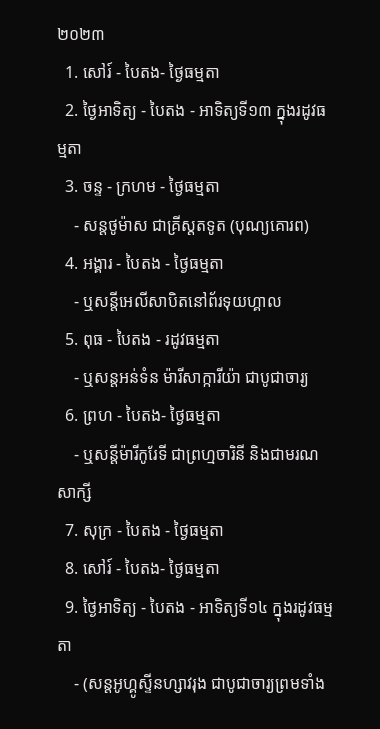២០២៣
  1. សៅរ៍ - បៃតង- ថ្ងៃធម្មតា
  2. ថ្ងៃអាទិត្យ - បៃតង - អាទិត្យទី១៣ ក្នុងរដូវធម្មតា
  3. ចន្ទ - ក្រហម - ថ្ងៃធម្មតា
    - សន្តថូម៉ាស ជាគ្រីស្តតទូត (បុណ្យគោរព)
  4. អង្គារ - បៃតង - ថ្ងៃធម្មតា
    - ឬសន្តីអេលីសាបិតនៅព័រទុយហ្គាល
  5. ពុធ - បៃតង - រដូវធម្មតា
    - ឬសន្តអន់ទំន ម៉ារីសាក្ការីយ៉ា ជាបូជាចារ្យ
  6. ព្រហ - បៃតង- ថ្ងៃធម្មតា
    - ឬសន្តីម៉ារីកូរែទី ជាព្រហ្មចារិនី និងជាមរណសាក្សី
  7. សុក្រ - បៃតង - ថ្ងៃធម្មតា
  8. សៅរ៍ - បៃតង- ថ្ងៃធម្មតា
  9. ថ្ងៃអាទិត្យ - បៃតង - អាទិត្យទី១៤ ក្នុងរដូវធម្មតា
    - (សន្តអូហ្គូស្ទីនហ្សាវរុង ជាបូជាចារ្យព្រមទាំង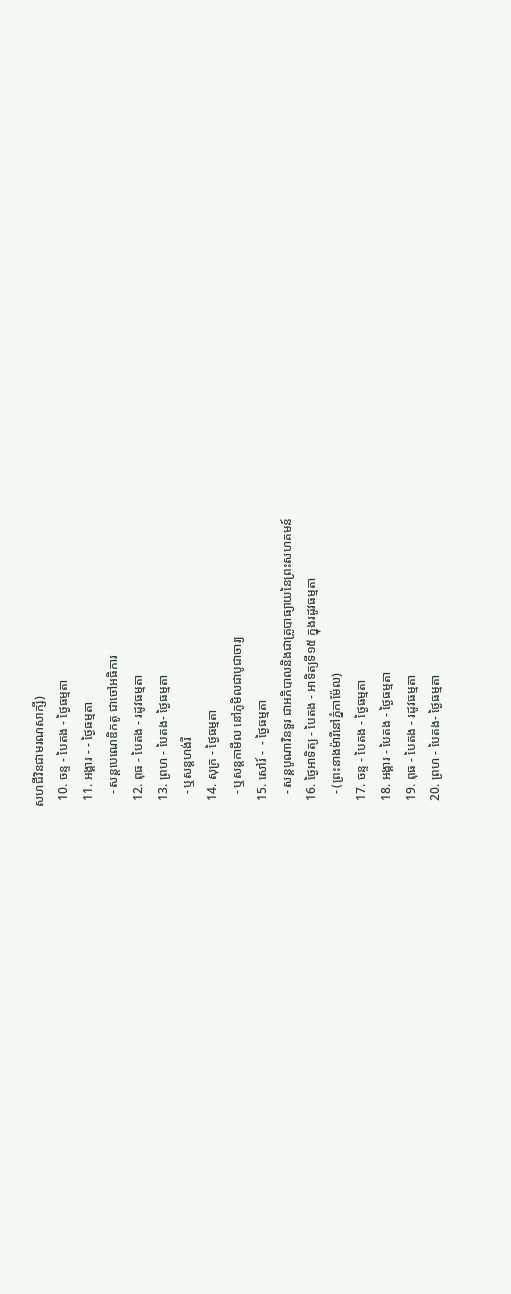សហជីវិនជាមរណសាក្សី)
  10. ចន្ទ - បៃតង - ថ្ងៃធម្មតា
  11. អង្គារ - - ថ្ងៃធម្មតា
    - សន្តបេណេឌិកតូ ជាចៅអធិការ
  12. ពុធ - បៃតង - រដូវធម្មតា
  13. ព្រហ - បៃតង- ថ្ងៃធម្មតា
    - ឬសន្តហង់រី
  14. សុក្រ - ថ្ងៃធម្មតា
    - ឬសន្តកាមីល នៅភូមិលជាបូជាចារ្យ
  15. សៅរ៍ -  - ថ្ងៃធម្មតា
    - សន្តបូណាវិនទួរ ជាអភិបាលនិងជាគ្រូបាធ្យាយនៃព្រះសហគមន៍
  16. ថ្ងៃអាទិត្យ - បៃតង - អាទិត្យទី១៥ ក្នុងរដូវធម្មតា
    - (ព្រះនាងម៉ារីនៅភ្នំកាម៉ែល)
  17. ចន្ទ - បៃតង - ថ្ងៃធម្មតា
  18. អង្គារ - បៃតង - ថ្ងៃធម្មតា
  19. ពុធ - បៃតង - រដូវធម្មតា
  20. ព្រហ - បៃតង- ថ្ងៃធម្មតា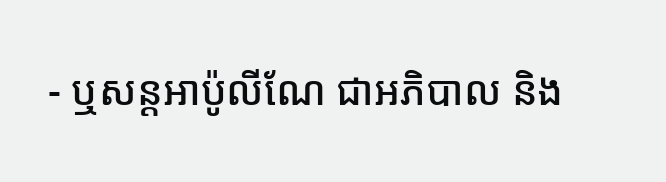- ឬសន្តអាប៉ូលីណែ ជាអភិបាល និង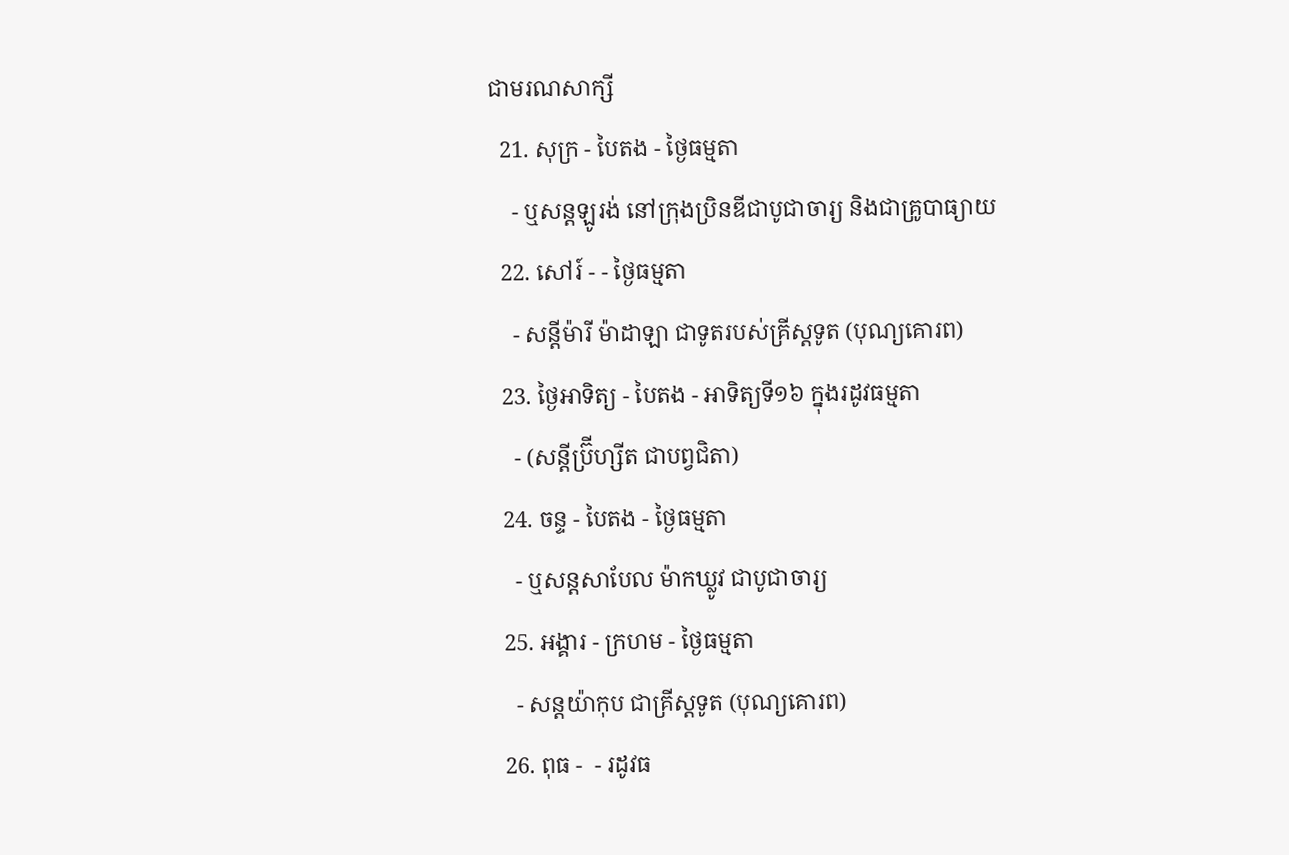ជាមរណសាក្សី
  21. សុក្រ - បៃតង - ថ្ងៃធម្មតា
    - ឬសន្តឡូរង់ នៅក្រុងប្រិនឌីជាបូជាចារ្យ និងជាគ្រូបាធ្យាយ
  22. សៅរ៍ - - ថ្ងៃធម្មតា
    - សន្តីម៉ារី ម៉ាដាឡា ជាទូតរបស់គ្រីស្តទូត (បុណ្យគោរព)
  23. ថ្ងៃអាទិត្យ - បៃតង - អាទិត្យទី១៦ ក្នុងរដូវធម្មតា
    - (សន្តីប៊្រីហ្សីត ជាបព្វជិតា)
  24. ចន្ទ - បៃតង - ថ្ងៃធម្មតា
    - ឬសន្តសាបែល ម៉ាកឃ្លូវ ជាបូជាចារ្យ
  25. អង្គារ - ក្រហម - ថ្ងៃធម្មតា
    - សន្តយ៉ាកុប ជាគ្រីស្តទូត (បុណ្យគោរព)
  26. ពុធ -  - រដូវធ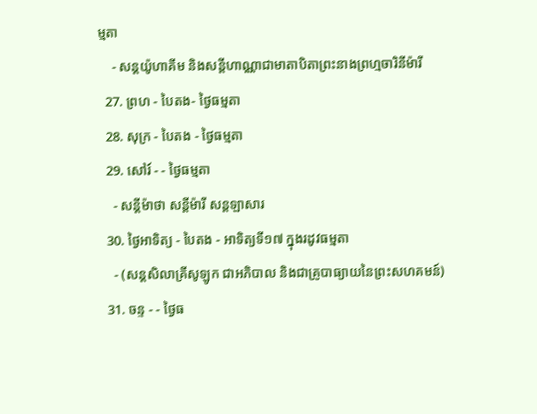ម្មតា
    - សន្តយ៉ូហាគីម និងសន្តីហាណ្ណាជាមាតាបិតាព្រះនាងព្រហ្មចារិនីម៉ារី
  27. ព្រហ - បៃតង- ថ្ងៃធម្មតា
  28. សុក្រ - បៃតង - ថ្ងៃធម្មតា
  29. សៅរ៍ - - ថ្ងៃធម្មតា
    - សន្តីម៉ាថា សន្តីម៉ារី សន្តឡាសារ
  30. ថ្ងៃអាទិត្យ - បៃតង - អាទិត្យទី១៧ ក្នុងរដូវធម្មតា
    - (សន្តសិលាគ្រីសូឡូក ជាអភិបាល និងជាគ្រូបាធ្យាយនៃព្រះសហគមន៍)
  31. ចន្ទ - - ថ្ងៃធ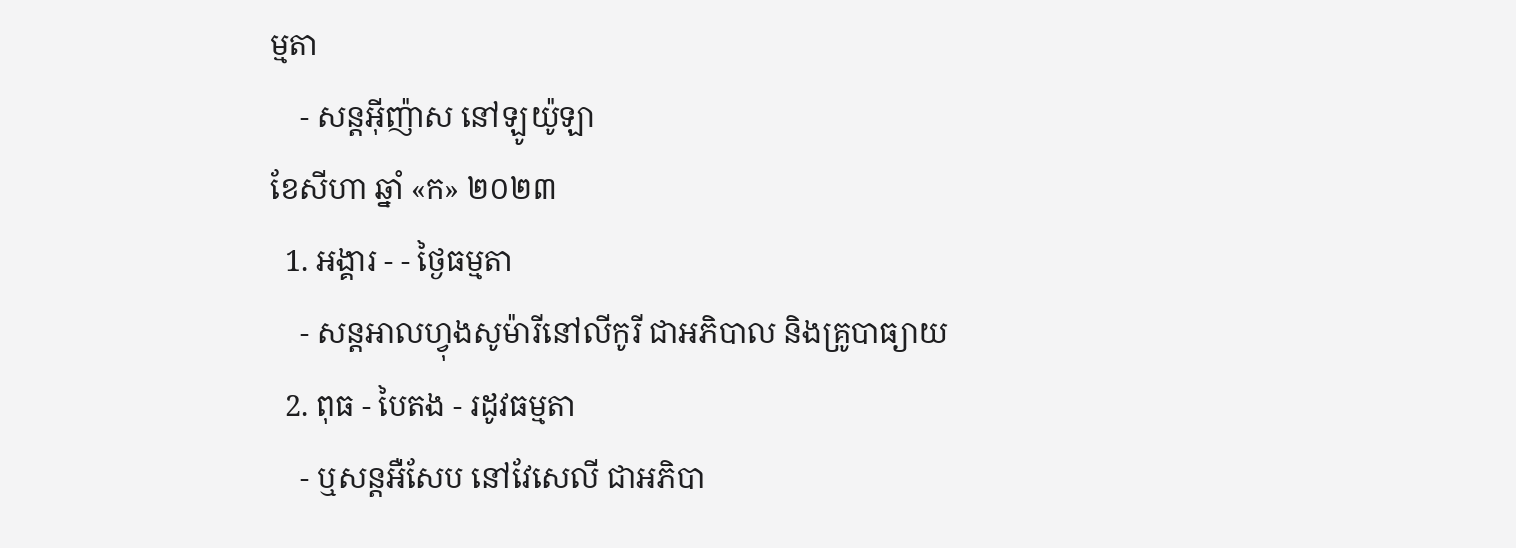ម្មតា
    - សន្តអ៊ីញ៉ាស នៅឡូយ៉ូឡា
ខែសីហា ឆ្នាំ «ក» ២០២៣
  1. អង្គារ - - ថ្ងៃធម្មតា
    - សន្តអាលហ្វុងសូម៉ារីនៅលីកូរី ជាអភិបាល និងគ្រូបាធ្យាយ
  2. ពុធ - បៃតង - រដូវធម្មតា
    - ឬសន្តអឺសែប នៅវែសេលី ជាអភិបា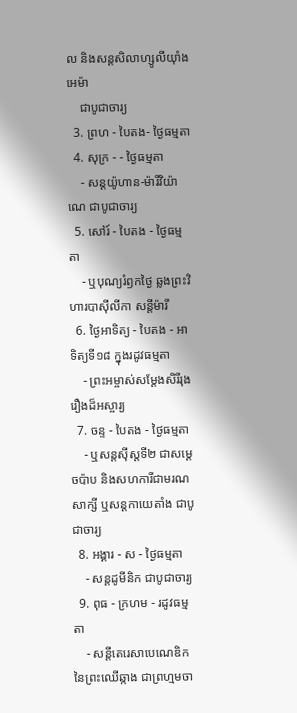ល និងសន្តសិលាហ្សូលីយ៉ាំងអេម៉ា
    ជាបូជាចារ្យ
  3. ព្រហ - បៃតង- ថ្ងៃធម្មតា
  4. សុក្រ - - ថ្ងៃធម្មតា
    - សន្តយ៉ូហាន-ម៉ារីវិយ៉ាណេ ជាបូជាចារ្យ
  5. សៅរ៍ - បៃតង - ថ្ងៃធម្មតា
    - ឬបុណ្យរំឭកថ្ងៃ ឆ្លងព្រះវិហារបាស៊ីលីកា សន្តីម៉ារី
  6. ថ្ងៃអាទិត្យ - បៃតង - អាទិត្យទី១៨ ក្នុងរដូវធម្មតា
    - ព្រះអម្ចាស់សម្តែងសិរីរុងរឿងដ៏អស្ចារ្យ
  7. ចន្ទ - បៃតង - ថ្ងៃធម្មតា
    - ឬសន្តស៊ីស្តទី២ ជាសម្តេចប៉ាប និងសហការីជាមរណសាក្សី ឬសន្តកាយេតាំង ជាបូជាចារ្យ
  8. អង្គារ - ស - ថ្ងៃធម្មតា
    - សន្តដូមីនិក ជាបូជាចារ្យ
  9. ពុធ - ក្រហម - រដូវធម្មតា
    - សន្តីតេរេសាបេណេឌិក នៃព្រះឈើឆ្កាង ជាព្រហ្មមចា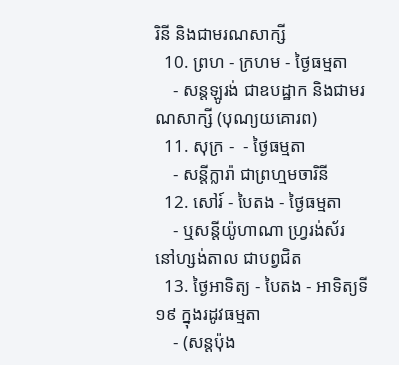រិនី និងជាមរណសាក្សី
  10. ព្រហ - ក្រហម - ថ្ងៃធម្មតា
    - សន្តឡូរង់ ជាឧបដ្ឋាក និងជាមរណសាក្សី (បុណ្យយគោរព)
  11. សុក្រ -  - ថ្ងៃធម្មតា
    - សន្តីក្លារ៉ា ជាព្រហ្មមចារិនី
  12. សៅរ៍ - បៃតង - ថ្ងៃធម្មតា
    - ឬសន្ដីយ៉ូហាណា ហ្វ្ររង់ស័រ នៅហ្សង់តាល ជាបព្វជិត
  13. ថ្ងៃអាទិត្យ - បៃតង - អាទិត្យទី១៩ ក្នុងរដូវធម្មតា
    - (សន្តប៉ុង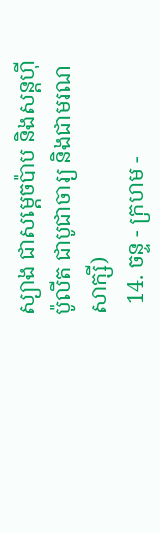ស្យាង ជាសម្តេចប៉ាប និងសន្ដហ៊ីប៉ូលីត ជាបូជាចារ្យ និងជាមរណសាក្សី)
  14. ចន្ទ - ក្រហម -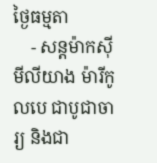ថ្ងៃធម្មតា
    - សន្តម៉ាកស៊ីមីលីយាង ម៉ារីកូលបេ ជាបូជាចារ្យ និងជា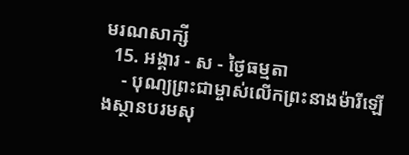មរណសាក្សី
  15. អង្គារ - ស - ថ្ងៃធម្មតា
    - បុណ្យព្រះជាម្ចាស់លើកព្រះនាងម៉ារីឡើងស្ថានបរមសុ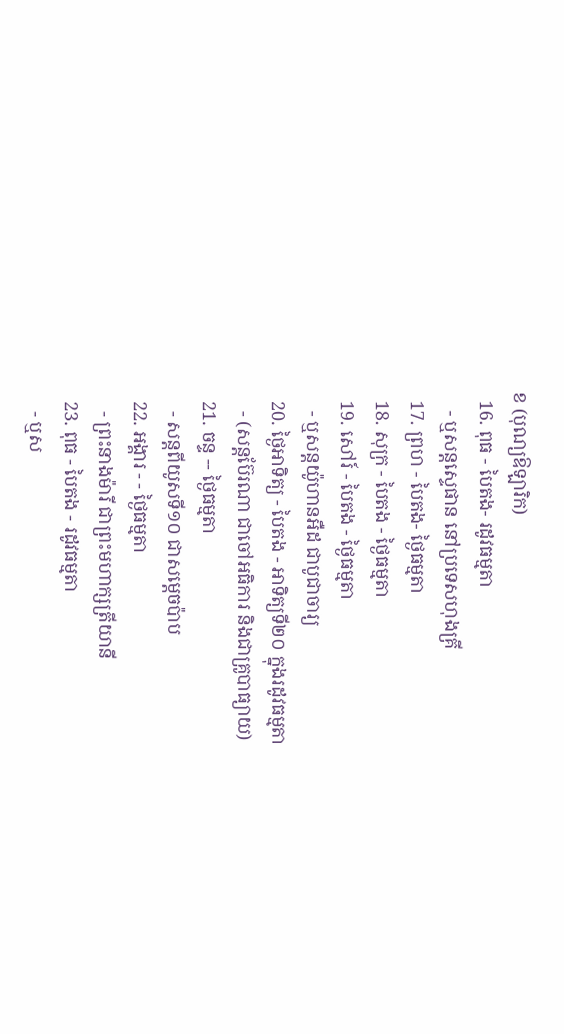ខ (បុណ្យឱឡារិក)
  16. ពុធ - បៃតង- រដូវធម្មតា
    - ឬសន្ដស្ទេផាន នៅប្រទេសហុងគ្រី
  17. ព្រហ - បៃតង- ថ្ងៃធម្មតា
  18. សុក្រ - បៃតង - ថ្ងៃធម្មតា
  19. សៅរ៍ - បៃតង - ថ្ងៃធម្មតា
    - ឬសន្តយ៉ូហានអឺដ ជាបូជាចារ្យ
  20. ថ្ងៃអាទិត្យ - បៃតង - អាទិត្យទី២០ ក្នុងរដូវធម្មតា
    - (សន្តប៊ែរណា ជាចៅអធិការ និងជាគ្រូបាធ្យាយ)
  21. ចន្ទ -- ថ្ងៃធម្មតា
    - សន្តពីយូសទី១០ ជាសម្តេចប៉ាប
  22. អង្គារ - - ថ្ងៃធម្មតា
    - ព្រះនាងម៉ារី ជាព្រះមហាក្សត្រីយានី
  23. ពុធ - បៃតង - រដូវធម្មតា
    - ឬស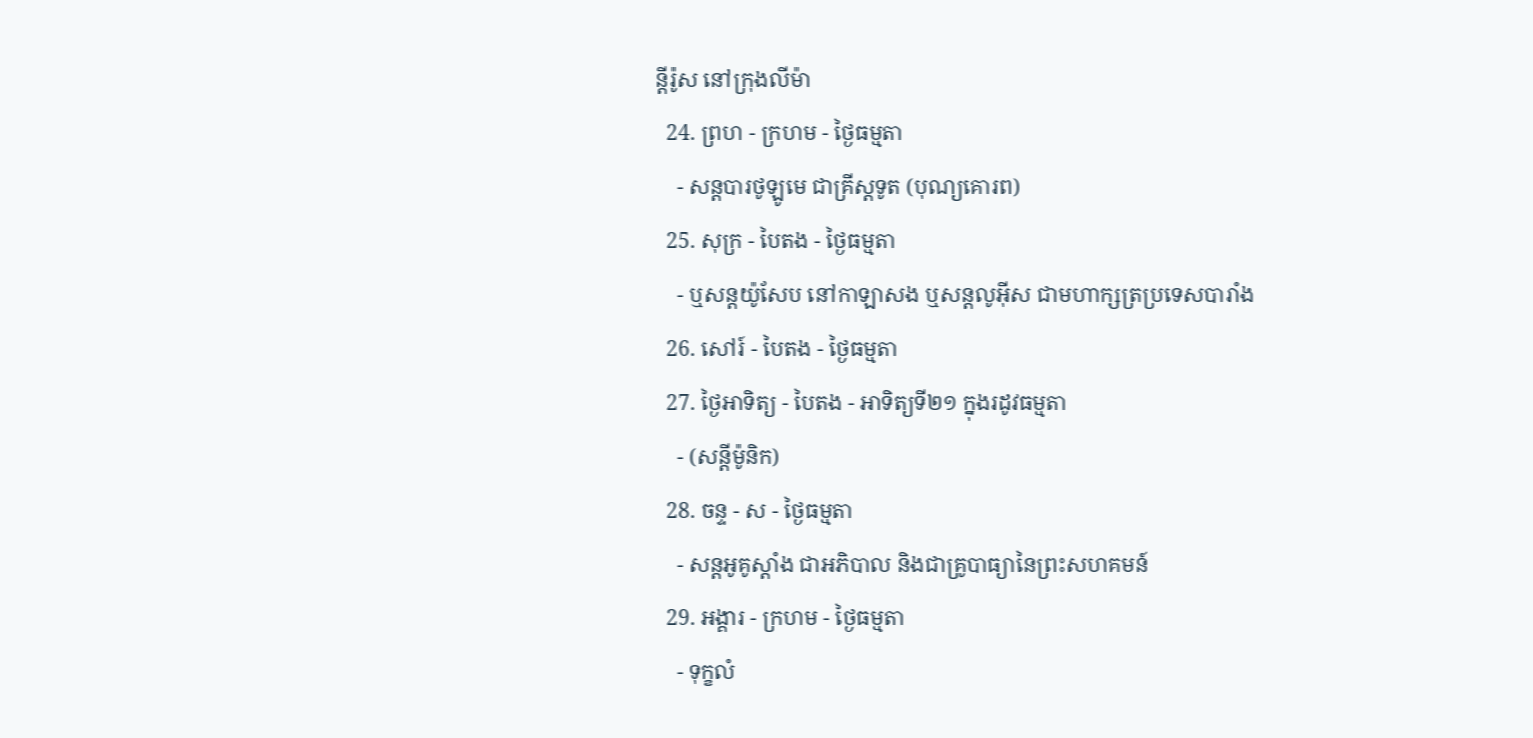ន្តីរ៉ូស នៅក្រុងលីម៉ា
  24. ព្រហ - ក្រហម - ថ្ងៃធម្មតា
    - សន្តបារថូឡូមេ ជាគ្រីស្តទូត (បុណ្យគោរព)
  25. សុក្រ - បៃតង - ថ្ងៃធម្មតា
    - ឬសន្តយ៉ូសែប នៅកាឡាសង ឬសន្តលូអ៊ីស ជាមហាក្សត្រប្រទេសបារាំង
  26. សៅរ៍ - បៃតង - ថ្ងៃធម្មតា
  27. ថ្ងៃអាទិត្យ - បៃតង - អាទិត្យទី២១ ក្នុងរដូវធម្មតា
    - (សន្តីម៉ូនិក)
  28. ចន្ទ - ស - ថ្ងៃធម្មតា
    - សន្តអូគូស្តាំង ជាអភិបាល និងជាគ្រូបាធ្យានៃព្រះសហគមន៍
  29. អង្គារ - ក្រហម - ថ្ងៃធម្មតា
    - ទុក្ខលំ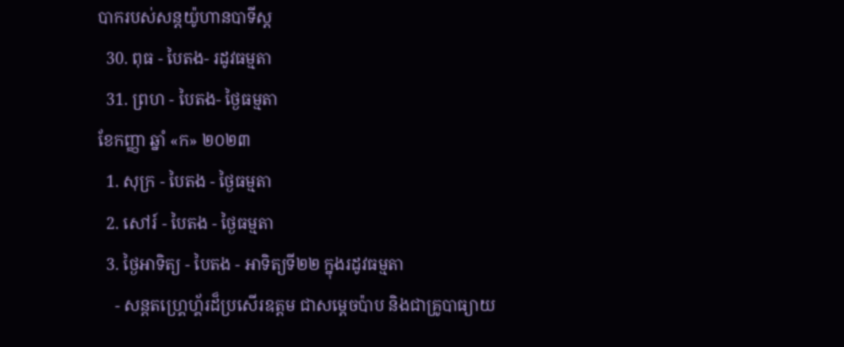បាករបស់សន្តយ៉ូហានបាទីស្ត
  30. ពុធ - បៃតង- រដូវធម្មតា
  31. ព្រហ - បៃតង- ថ្ងៃធម្មតា
ខែកញ្ញា ឆ្នាំ «ក» ២០២៣
  1. សុក្រ - បៃតង - ថ្ងៃធម្មតា
  2. សៅរ៍ - បៃតង - ថ្ងៃធម្មតា
  3. ថ្ងៃអាទិត្យ - បៃតង - អាទិត្យទី២២ ក្នុងរដូវធម្មតា
    - សន្តតហ្រ្គេហ្គ័រដ៏ប្រសើរឧត្តម ជាសម្តេចប៉ាប និងជាគ្រូបាធ្យាយ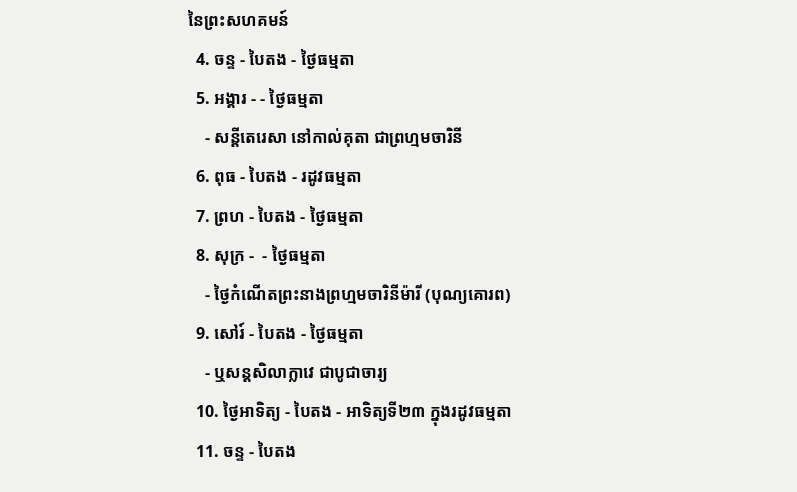នៃព្រះសហគមន៍
  4. ចន្ទ - បៃតង - ថ្ងៃធម្មតា
  5. អង្គារ - - ថ្ងៃធម្មតា
    - សន្តីតេរេសា នៅកាល់គុតា ជាព្រហ្មមចារិនី
  6. ពុធ - បៃតង - រដូវធម្មតា
  7. ព្រហ - បៃតង - ថ្ងៃធម្មតា
  8. សុក្រ -  - ថ្ងៃធម្មតា
    - ថ្ងៃកំណើតព្រះនាងព្រហ្មមចារិនីម៉ារី (បុណ្យគោរព)
  9. សៅរ៍ - បៃតង - ថ្ងៃធម្មតា
    - ឬសន្ដសិលាក្លាវេ ជាបូជាចារ្យ
  10. ថ្ងៃអាទិត្យ - បៃតង - អាទិត្យទី២៣ ក្នុងរដូវធម្មតា
  11. ចន្ទ - បៃតង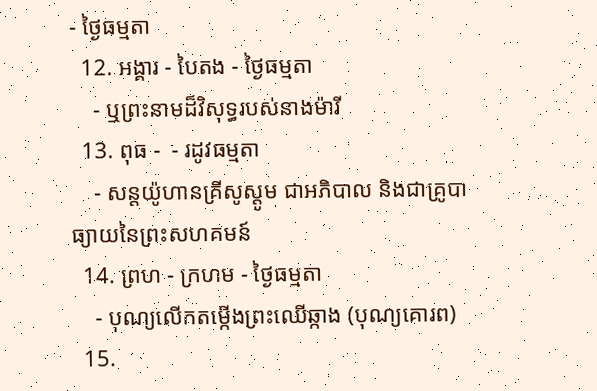- ថ្ងៃធម្មតា
  12. អង្គារ - បៃតង - ថ្ងៃធម្មតា
    - ឬព្រះនាមដ៏វិសុទ្ធរបស់នាងម៉ារី
  13. ពុធ -  - រដូវធម្មតា
    - សន្តយ៉ូហានគ្រីសូស្តូម ជាអភិបាល និងជាគ្រូបាធ្យាយនៃព្រះសហគមន៍
  14. ព្រហ - ក្រហម - ថ្ងៃធម្មតា
    - បុណ្យលើកតម្កើងព្រះឈើឆ្កាង (បុណ្យគោរព)
  15.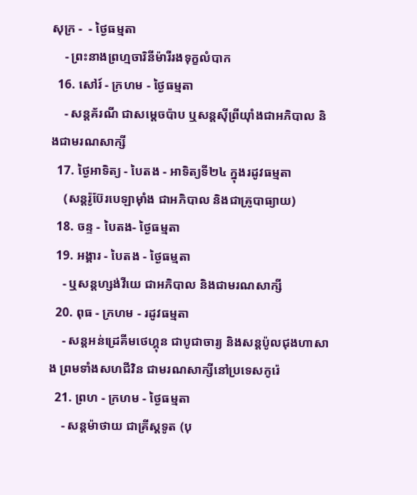សុក្រ -  - ថ្ងៃធម្មតា
    - ព្រះនាងព្រហ្មចារិនីម៉ារីរងទុក្ខលំបាក
  16. សៅរ៍ - ក្រហម - ថ្ងៃធម្មតា
    - សន្តគ័រណី ជាសម្តេចប៉ាប ឬសន្តស៊ីព្រីយ៉ាំងជាអភិបាល និងជាមរណសាក្សី
  17. ថ្ងៃអាទិត្យ - បៃតង - អាទិត្យទី២៤ ក្នុងរដូវធម្មតា
    (សន្តរ៉ូប៊ែរបេឡាម៉ាំង ជាអភិបាល និងជាគ្រូបាធ្យាយ)
  18. ចន្ទ - បៃតង- ថ្ងៃធម្មតា
  19. អង្គារ - បៃតង - ថ្ងៃធម្មតា
    - ឬសន្តហ្សង់វីយេ ជាអភិបាល និងជាមរណសាក្សី
  20. ពុធ - ក្រហម - រដូវធម្មតា
    - សន្តអន់ដ្រេគីមថេហ្គុន ជាបូជាចារ្យ និងសន្តប៉ូលជុងហាសាង ព្រមទាំងសហជីវិន ជាមរណសាក្សីនៅប្រទេសកូរ៉េ
  21. ព្រហ - ក្រហម - ថ្ងៃធម្មតា
    - សន្តម៉ាថាយ ជាគ្រីស្តទូត (បុ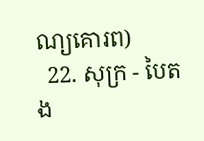ណ្យគោរព)
  22. សុក្រ - បៃតង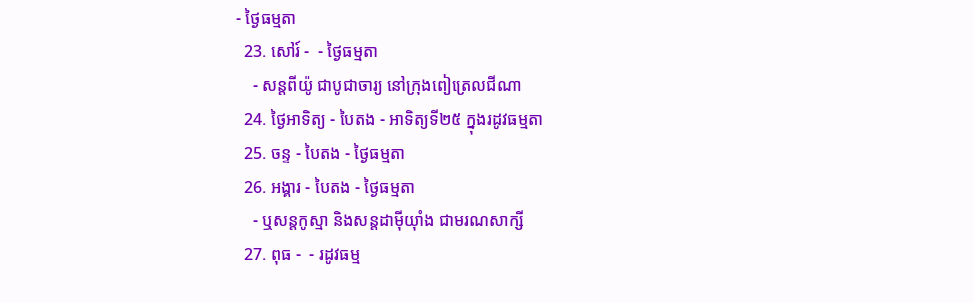- ថ្ងៃធម្មតា
  23. សៅរ៍ -  - ថ្ងៃធម្មតា
    - សន្តពីយ៉ូ ជាបូជាចារ្យ នៅក្រុងពៀត្រេលជីណា
  24. ថ្ងៃអាទិត្យ - បៃតង - អាទិត្យទី២៥ ក្នុងរដូវធម្មតា
  25. ចន្ទ - បៃតង - ថ្ងៃធម្មតា
  26. អង្គារ - បៃតង - ថ្ងៃធម្មតា
    - ឬសន្តកូស្មា និងសន្តដាម៉ីយ៉ាំង ជាមរណសាក្សី
  27. ពុធ -  - រដូវធម្ម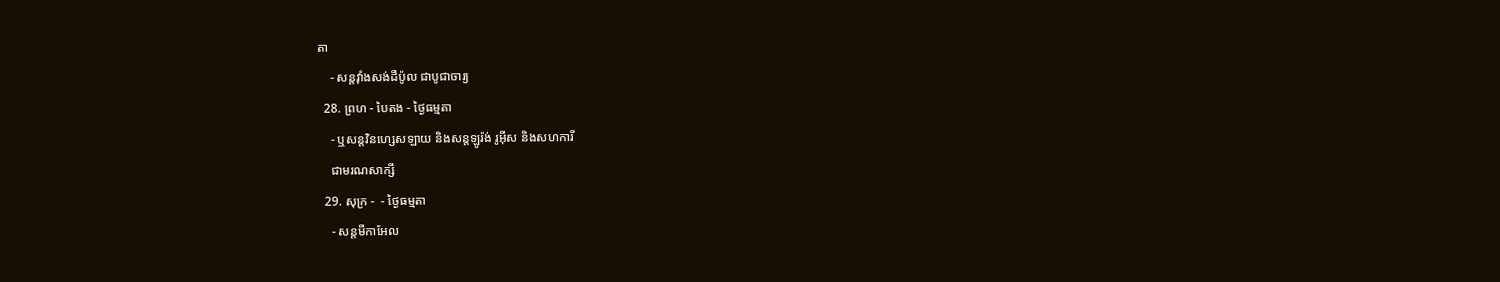តា
    - សន្តវ៉ាំងសង់ដឺប៉ូល ជាបូជាចារ្យ
  28. ព្រហ - បៃតង - ថ្ងៃធម្មតា
    - ឬសន្តវិនហ្សេសឡាយ និងសន្តឡូរ៉ង់ រូអ៊ីស និងសហការី
    ជាមរណសាក្សី
  29. សុក្រ -  - ថ្ងៃធម្មតា
    - សន្ដមីកាអែល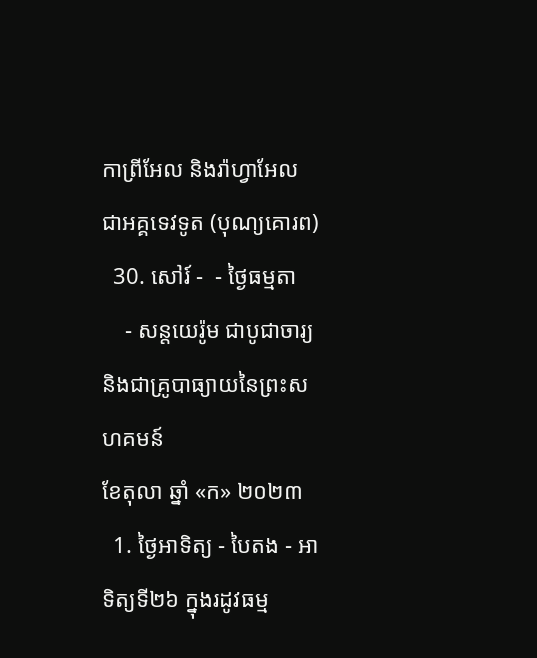កាព្រីអែល និងរ៉ាហ្វាអែល ជាអគ្គទេវទូត (បុណ្យគោរព)
  30. សៅរ៍ -  - ថ្ងៃធម្មតា
    - សន្តយេរ៉ូម ជាបូជាចារ្យ និងជាគ្រូបាធ្យាយនៃព្រះសហគមន៍
ខែតុលា ឆ្នាំ «ក» ២០២៣
  1. ថ្ងៃអាទិត្យ - បៃតង - អាទិត្យទី២៦ ក្នុងរដូវធម្ម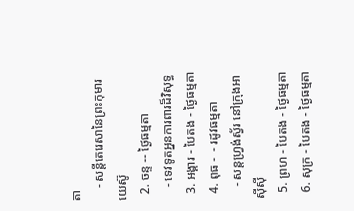តា
    - សន្តីតេរេសានៃព្រះកុមារយេស៊ូ
  2. ចន្ទ -- ថ្ងៃធម្មតា
    - ទេវទូតអ្ននការពារដ៏វិសុទ្ធ
  3. អង្គារ - បៃតង - ថ្ងៃធម្មតា
  4. ពុធ -  - រដូវធម្មតា
    - សន្តហ្រ្វង់ស្វ័រ នៅក្រុងអាស៊ីស៊ី
  5. ព្រហ - បៃតង - ថ្ងៃធម្មតា
  6. សុក្រ - បៃតង - ថ្ងៃធម្មតា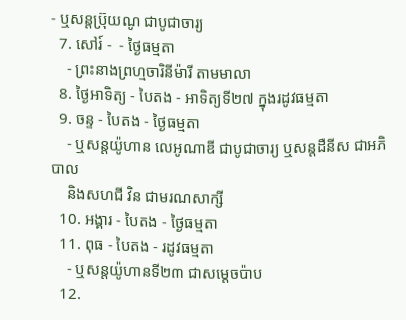- ឬសន្តប៊្រុយណូ ជាបូជាចារ្យ
  7. សៅរ៍ -  - ថ្ងៃធម្មតា
    - ព្រះនាងព្រហ្មចារិនីម៉ារី តាមមាលា
  8. ថ្ងៃអាទិត្យ - បៃតង - អាទិត្យទី២៧ ក្នុងរដូវធម្មតា
  9. ចន្ទ - បៃតង - ថ្ងៃធម្មតា
    - ឬសន្ដយ៉ូហាន លេអូណាឌី ជាបូជាចារ្យ ឬសន្តដឺនីស ជាអភិបាល
    និងសហជី វិន ជាមរណសាក្សី
  10. អង្គារ - បៃតង - ថ្ងៃធម្មតា
  11. ពុធ - បៃតង - រដូវធម្មតា
    - ឬសន្ដយ៉ូហានទី២៣ ជាសម្ដេចប៉ាប
  12.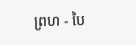ព្រហ - បៃ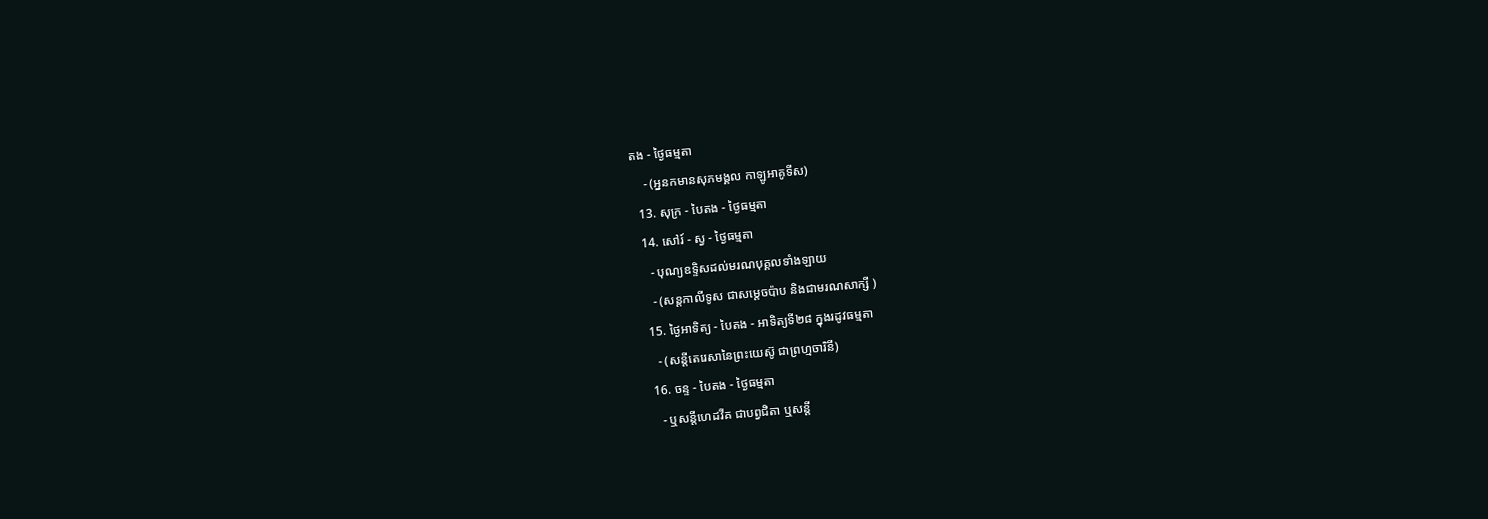តង - ថ្ងៃធម្មតា
    - (អ្ននកមានសុភមង្គល កាឡូអាគូទីស)
  13. សុក្រ - បៃតង - ថ្ងៃធម្មតា
  14. សៅរ៍ - ស្វ - ថ្ងៃធម្មតា
    - បុណ្យឧទ្ទិសដល់មរណបុគ្គលទាំងឡាយ
    - (សន្ដកាលីទូស ជាសម្ដេចប៉ាប និងជាមរណសាក្សី )
  15. ថ្ងៃអាទិត្យ - បៃតង - អាទិត្យទី២៨ ក្នុងរដូវធម្មតា
    - (សន្តីតេរេសានៃព្រះយេស៊ូ ជាព្រហ្មចារិនី)
  16. ចន្ទ - បៃតង - ថ្ងៃធម្មតា
    - ឬសន្តីហេដវីគ ជាបព្វជិតា ឬសន្តី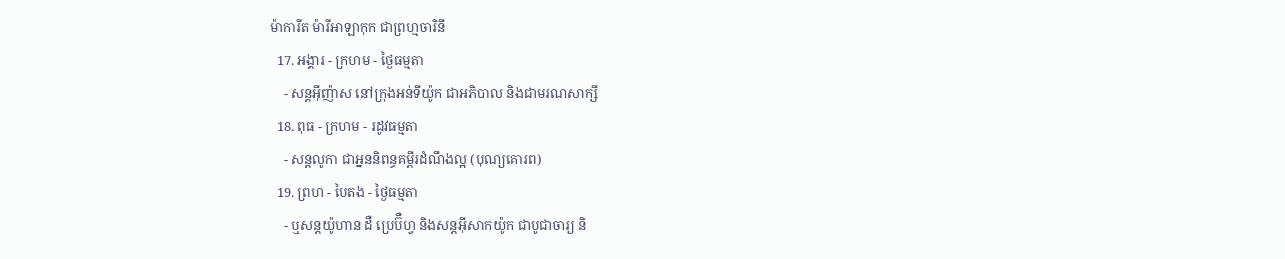ម៉ាការីត ម៉ារីអាឡាកុក ជាព្រហ្មចារិនី
  17. អង្គារ - ក្រហម - ថ្ងៃធម្មតា
    - សន្តអ៊ីញ៉ាស នៅក្រុងអន់ទីយ៉ូក ជាអភិបាល និងជាមរណសាក្សី
  18. ពុធ - ក្រហម - រដូវធម្មតា
    - សន្តលូកា ជាអ្នននិពន្ធគម្ពីរដំណឹងល្អ (បុណ្យគោរព)
  19. ព្រហ - បៃតង - ថ្ងៃធម្មតា
    - ឬសន្តយ៉ូហាន ដឺ ប្រេប៊ឺហ្វ និងសន្តអ៊ីសាកយ៉ូក ជាបូជាចារ្យ និ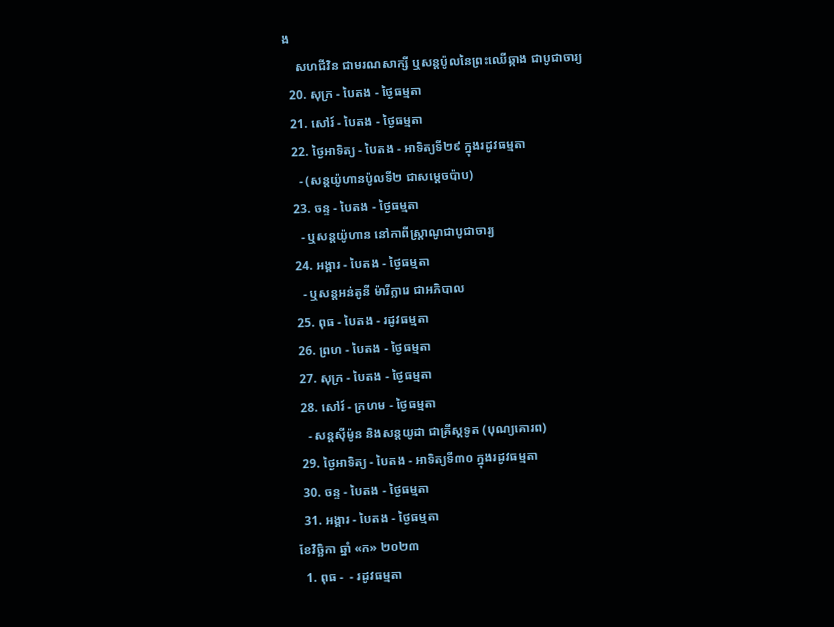ង
    សហជីវិន ជាមរណសាក្សី ឬសន្តប៉ូលនៃព្រះឈើឆ្កាង ជាបូជាចារ្យ
  20. សុក្រ - បៃតង - ថ្ងៃធម្មតា
  21. សៅរ៍ - បៃតង - ថ្ងៃធម្មតា
  22. ថ្ងៃអាទិត្យ - បៃតង - អាទិត្យទី២៩ ក្នុងរដូវធម្មតា
    - (សន្តយ៉ូហានប៉ូលទី២ ជាសម្តេចប៉ាប)
  23. ចន្ទ - បៃតង - ថ្ងៃធម្មតា
    - ឬសន្តយ៉ូហាន នៅកាពីស្រ្តាណូជាបូជាចារ្យ
  24. អង្គារ - បៃតង - ថ្ងៃធម្មតា
    - ឬសន្ដអន់តូនី ម៉ារីក្លារេ ជាអភិបាល
  25. ពុធ - បៃតង - រដូវធម្មតា
  26. ព្រហ - បៃតង - ថ្ងៃធម្មតា
  27. សុក្រ - បៃតង - ថ្ងៃធម្មតា
  28. សៅរ៍ - ក្រហម - ថ្ងៃធម្មតា
    - សន្តស៊ីម៉ូន និងសន្តយូដា ជាគ្រីស្តទូត (បុណ្យគោរព)
  29. ថ្ងៃអាទិត្យ - បៃតង - អាទិត្យទី៣០ ក្នុងរដូវធម្មតា
  30. ចន្ទ - បៃតង - ថ្ងៃធម្មតា
  31. អង្គារ - បៃតង - ថ្ងៃធម្មតា
ខែវិច្ឆិកា ឆ្នាំ «ក» ២០២៣
  1. ពុធ -  - រដូវធម្មតា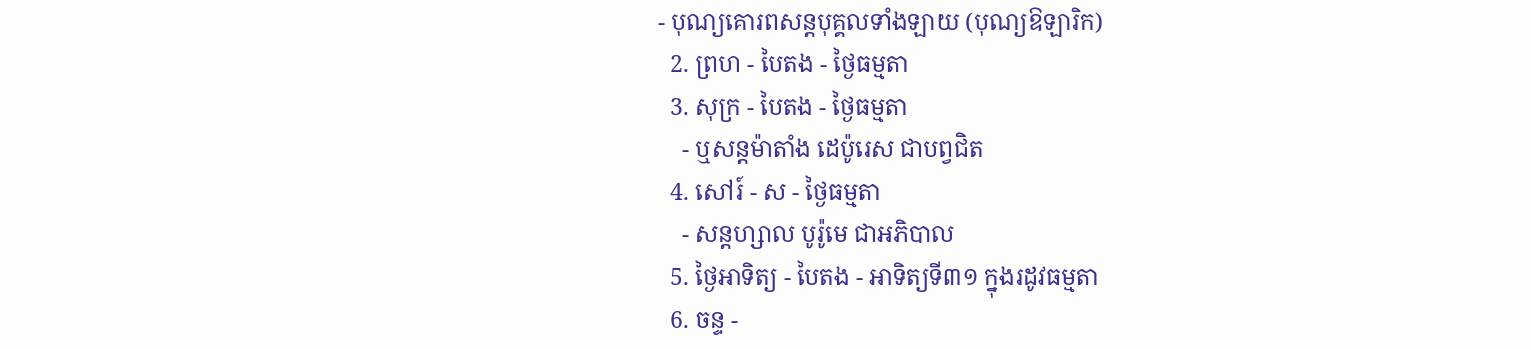- បុណ្យគោរពសន្តបុគ្គលទាំងឡាយ (បុណ្យឱឡារិក)
  2. ព្រហ - បៃតង - ថ្ងៃធម្មតា
  3. សុក្រ - បៃតង - ថ្ងៃធម្មតា
    - ឬសន្តម៉ាតាំង ដេប៉ូរេស ជាបព្វជិត
  4. សៅរ៍ - ស - ថ្ងៃធម្មតា
    - សន្តហ្សាល បូរ៉ូមេ ជាអភិបាល
  5. ថ្ងៃអាទិត្យ - បៃតង - អាទិត្យទី៣១ ក្នុងរដូវធម្មតា
  6. ចន្ទ -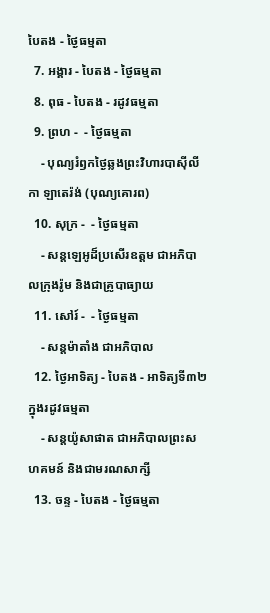បៃតង - ថ្ងៃធម្មតា
  7. អង្គារ - បៃតង - ថ្ងៃធម្មតា
  8. ពុធ - បៃតង - រដូវធម្មតា
  9. ព្រហ -  - ថ្ងៃធម្មតា
    - បុណ្យរំឭកថ្ងៃឆ្លងព្រះវិហារបាស៊ីលីកា ឡាតេរ៉ង់ (បុណ្យគោរព)
  10. សុក្រ -  - ថ្ងៃធម្មតា
    - សន្តឡេអូដ៏ប្រសើរឧត្តម ជាអភិបាលក្រុងរ៉ូម និងជាគ្រូបាធ្យាយ
  11. សៅរ៍ -  - ថ្ងៃធម្មតា
    - សន្តម៉ាតាំង ជាអភិបាល
  12. ថ្ងៃអាទិត្យ - បៃតង - អាទិត្យទី៣២ ក្នុងរដូវធម្មតា
    - សន្តយ៉ូសាផាត ជាអភិបាលព្រះសហគមន៍ និងជាមរណសាក្សី
  13. ចន្ទ - បៃតង - ថ្ងៃធម្មតា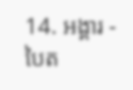14. អង្គារ - បៃត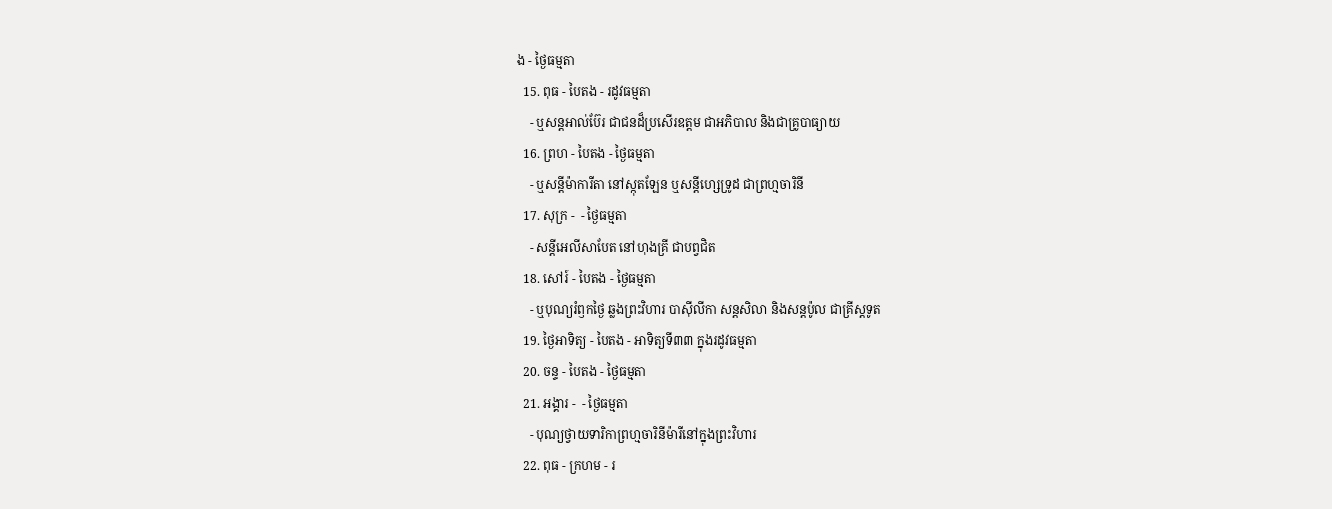ង - ថ្ងៃធម្មតា
  15. ពុធ - បៃតង - រដូវធម្មតា
    - ឬសន្តអាល់ប៊ែរ ជាជនដ៏ប្រសើរឧត្តម ជាអភិបាល និងជាគ្រូបាធ្យាយ
  16. ព្រហ - បៃតង - ថ្ងៃធម្មតា
    - ឬសន្តីម៉ាការីតា នៅស្កុតឡែន ឬសន្តីហ្សេទ្រូដ ជាព្រហ្មចារិនី
  17. សុក្រ -  - ថ្ងៃធម្មតា
    - សន្តីអេលីសាបែត នៅហុងគ្រី ជាបព្វជិត
  18. សៅរ៍ - បៃតង - ថ្ងៃធម្មតា
    - ឬបុណ្យរំឭកថ្ងៃ ឆ្លងព្រះវិហារ បាស៊ីលីកា សន្តសិលា និងសន្តប៉ូល ជាគ្រីស្តទូត
  19. ថ្ងៃអាទិត្យ - បៃតង - អាទិត្យទី៣៣ ក្នុងរដូវធម្មតា
  20. ចន្ទ - បៃតង - ថ្ងៃធម្មតា
  21. អង្គារ -  - ថ្ងៃធម្មតា
    - បុណ្យថ្វាយទារិកាព្រហ្មចារិនីម៉ារីនៅក្នុងព្រះវិហារ
  22. ពុធ - ក្រហម - រ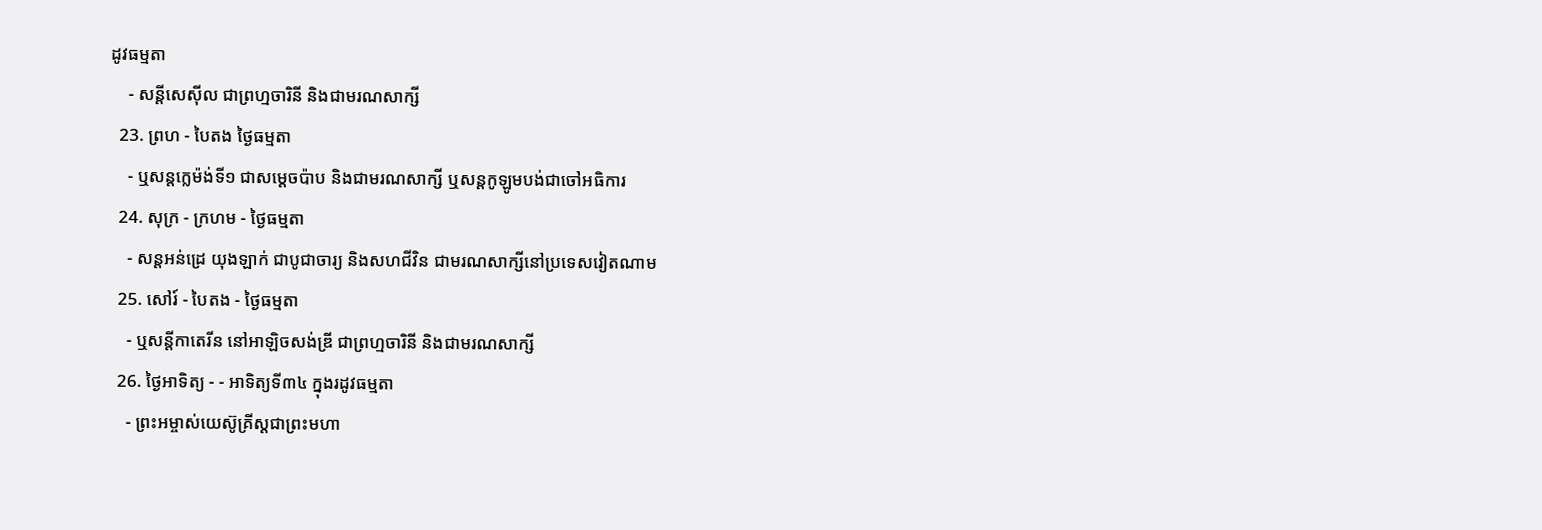ដូវធម្មតា
    - សន្តីសេស៊ីល ជាព្រហ្មចារិនី និងជាមរណសាក្សី
  23. ព្រហ - បៃតង ថ្ងៃធម្មតា
    - ឬសន្តក្លេម៉ង់ទី១ ជាសម្តេចប៉ាប និងជាមរណសាក្សី ឬសន្ដកូឡូមបង់ជាចៅអធិការ
  24. សុក្រ - ក្រហម - ថ្ងៃធម្មតា
    - សន្តអន់ដ្រេ យុងឡាក់ ជាបូជាចារ្យ និងសហជីវិន ជាមរណសាក្សីនៅប្រទេសវៀតណាម
  25. សៅរ៍ - បៃតង - ថ្ងៃធម្មតា
    - ឬសន្តីកាតេរីន នៅអាឡិចសង់ឌ្រី ជាព្រហ្មចារិនី និងជាមរណសាក្សី
  26. ថ្ងៃអាទិត្យ - - អាទិត្យទី៣៤ ក្នុងរដូវធម្មតា
    - ព្រះអម្ចាស់យេស៊ូគ្រីស្តជាព្រះមហា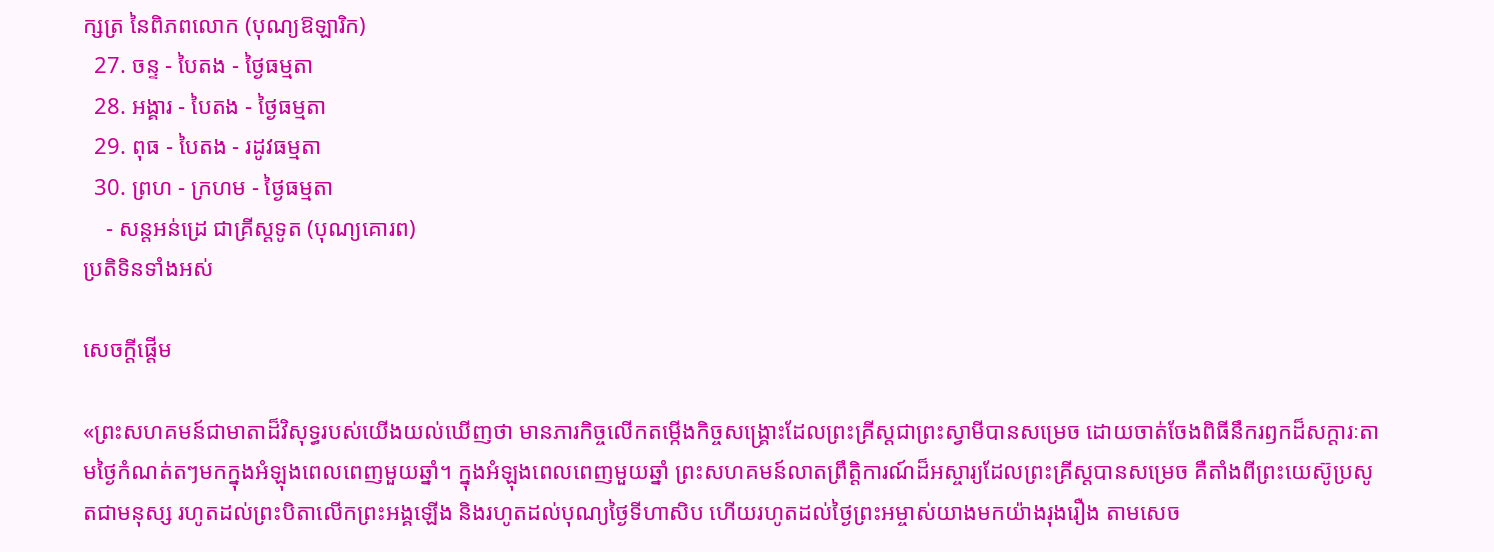ក្សត្រ នៃពិភពលោក (បុណ្យឱឡារិក)
  27. ចន្ទ - បៃតង - ថ្ងៃធម្មតា
  28. អង្គារ - បៃតង - ថ្ងៃធម្មតា
  29. ពុធ - បៃតង - រដូវធម្មតា
  30. ព្រហ - ក្រហម - ថ្ងៃធម្មតា
    - សន្តអន់ដ្រេ ជាគ្រីស្តទូត (បុណ្យគោរព)
ប្រតិទិនទាំងអស់

សេចក្តីផ្តើម

«ព្រះសហគមន៍ជាមាតាដ៏វិសុទ្ធរបស់យើងយល់ឃើញថា មានភារកិច្ចលើកតម្កើងកិច្ចសង្គ្រោះដែលព្រះគ្រីស្តជាព្រះស្វាមីបានសម្រេច ដោយចាត់ចែងពិធីនឹករឭកដ៏សក្តារៈតាមថ្ងៃកំណត់តៗមកក្នុងអំឡុងពេលពេញមួយឆ្នាំ។ ក្នុងអំឡុងពេលពេញមួយឆ្នាំ ព្រះសហគមន៍លាតព្រឹត្តិការណ៍ដ៏អស្ចារ្យដែលព្រះគ្រីស្តបានសម្រេច គឺតាំងពីព្រះយេស៊ូប្រសូតជាមនុស្ស រហូតដល់ព្រះបិតាលើកព្រះអង្គឡើង និងរហូតដល់បុណ្យថ្ងៃទីហាសិប ហើយរហូតដល់ថ្ងៃព្រះអម្ចាស់យាងមកយ៉ាងរុងរឿង តាមសេច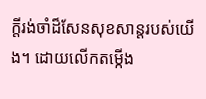ក្តីរង់ចាំដ៏សែនសុខសាន្តរបស់យើង។ ដោយលើកតម្កើង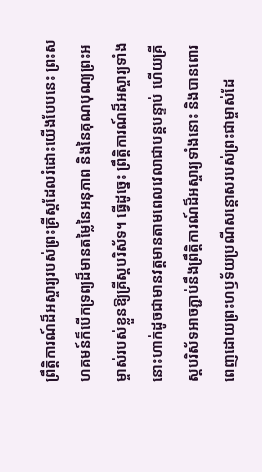ព្រឹត្តិការណ៍ដ៏អស្ចារ្យរបស់ព្រះគ្រីស្តដែលរំដោះយើងបែបនេះ ព្រះសហគមន៍ក៏បើកទ្រព្យដ៏មានតម្លៃនៃអនុភាព និងនៃគុណបុណ្យព្រះអម្ចាស់របស់ខ្លួនឱ្យគ្រីស្តបរិស័ទ។ ធ្វើដូច្នេះ ព្រឹត្តិការណ៍ដ៏អស្ចារ្យទាំងនោះហាក់ដូចជាមានវត្តមានតាមពេលវេលាជាបន្តបន្ទាប់ ហើយគ្រីស្តបរិស័ទអាចភ្ជាប់នឹងព្រឹត្តិការណ៍ដ៏អស្ចារ្យទាំងនោះ និងបានពោរពេញដោយព្រះហឫទ័យប្រណីសន្តោសរបស់ព្រះជាម្ចាស់ដែ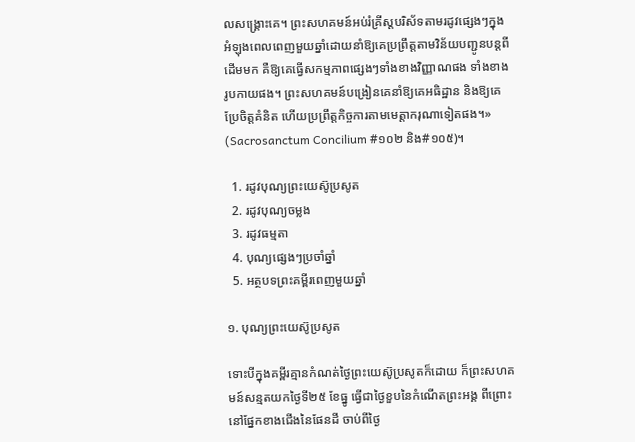លសង្គ្រោះគេ។ ព្រះសហគមន៍អប់រំគ្រីស្តបរិស័ទតាមរដូវផ្សេងៗក្នុងអំឡុងពេលពេញមួយឆ្នាំដោយនាំឱ្យគេប្រព្រឹត្តតាមវិន័យបញ្ជូនបន្តពីដើមមក គឺឱ្យគេធ្វើសកម្មភាពផ្សេងៗទាំងខាងវិញ្ញាណផង ទាំងខាងរូបកាយផង។ ព្រះសហគមន៍បង្រៀនគេនាំឱ្យគេអធិដ្ឋាន និងឱ្យគេប្រែចិត្តគំនិត ហើយប្រព្រឹត្តកិច្ចការតាមមេត្តាករុណាទៀតផង។» (Sacrosanctum Concilium #១០២ និង#១០៥)។

  1. រដូវបុណ្យព្រះយេស៊ូប្រសូត
  2. រដូវបុណ្យចម្លង
  3. រដូវធម្មតា
  4. បុណ្យផ្សេងៗប្រចាំឆ្នាំ
  5. អត្ថបទព្រះគម្ពីរពេញមួយឆ្នាំ

១. បុណ្យព្រះយេស៊ូប្រសូត

ទោះបីក្នុងគម្ពីរគ្មានកំណត់ថ្ងៃព្រះយេស៊ូប្រសូតក៏ដោយ ក៏ព្រះសហគមន៍សន្មតយកថ្ងៃទី២៥ ខែធ្នូ ធ្វើជាថ្ងៃខួបនៃកំណើតព្រះអង្គ ពីព្រោះនៅផ្នែកខាងជើងនៃផែនដី ចាប់ពីថ្ងៃ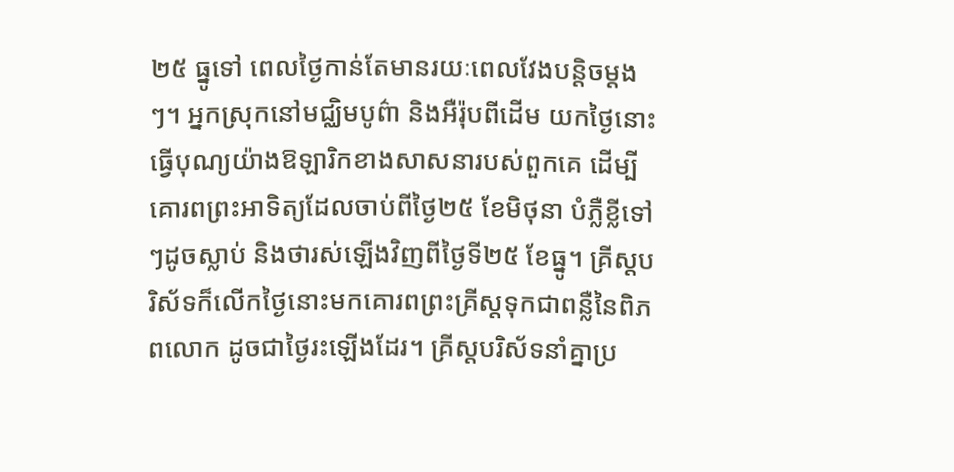២៥ ធ្នូទៅ ពេលថ្ងៃកាន់តែមានរយៈពេលវែងបន្តិចម្តងៗ។ អ្នកស្រុកនៅមជ្ឈិមបូព៌ា និងអឺរ៉ុបពីដើម យកថ្ងៃនោះធ្វើបុណ្យយ៉ាងឱឡារិកខាងសាសនារបស់ពួកគេ ដើម្បីគោរពព្រះអាទិត្យដែលចាប់ពីថ្ងៃ២៥ ខែមិថុនា បំភ្លឺខ្លីទៅៗដូចស្លាប់ និងថារស់ឡើងវិញពីថ្ងៃទី២៥ ខែធ្នូ។ គ្រីស្តបរិស័ទក៏លើកថ្ងៃនោះមកគោរពព្រះគ្រីស្តទុកជាពន្លឺនៃពិភពលោក ដូចជាថ្ងៃរះឡើងដែរ។ គ្រីស្តបរិស័ទនាំគ្នាប្រ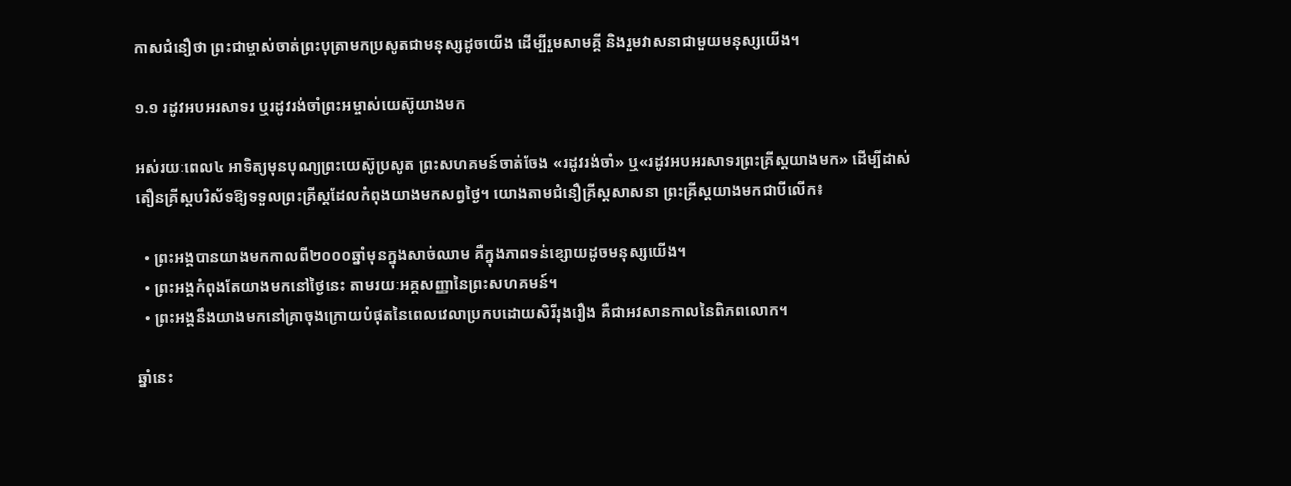កាសជំនឿថា ព្រះជាម្ចាស់ចាត់ព្រះបុត្រាមកប្រសូតជាមនុស្សដូចយើង ដើម្បីរួមសាមគ្គី និងរួមវាសនាជាមួយមនុស្សយើង។

១.១ រដូវអបអរសាទរ ឬរដូវរង់ចាំព្រះអម្ចាស់យេស៊ូយាងមក

អស់រយៈពេល៤ អាទិត្យមុនបុណ្យព្រះយេស៊ូប្រសូត ព្រះសហគមន៍ចាត់ចែង «រដូវរង់ចាំ» ឬ«រដូវអបអរសាទរព្រះគ្រីស្តយាងមក» ដើម្បីដាស់តឿនគ្រីស្តបរិស័ទឱ្យទទួលព្រះគ្រីស្តដែលកំពុងយាងមកសព្វថ្ងៃ។ យោងតាមជំនឿគ្រីស្តសាសនា ព្រះគ្រីស្តយាងមកជាបីលើក៖

  • ព្រះអង្គបានយាងមកកាលពី២០០០ឆ្នាំមុនក្នុងសាច់ឈាម គឺក្នុងភាពទន់ខ្សោយដូចមនុស្សយើង។
  • ព្រះអង្គកំពុងតែយាងមកនៅថ្ងៃនេះ តាមរយៈអគ្គសញ្ញានៃព្រះសហគមន៍។
  • ព្រះអង្គនឹងយាងមកនៅគ្រាចុងក្រោយបំផុតនៃពេលវេលាប្រកបដោយសិរីរុងរឿង គឺជាអវសានកាលនៃពិភពលោក។

ឆ្នាំនេះ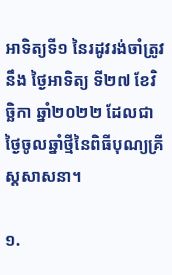អាទិត្យទី១ នៃរដូវរង់ចាំត្រូវនឹង ថ្ងៃអាទិត្យ ទី២៧ ខែវិច្ឆិកា ឆ្នាំ២០២២ ដែលជាថ្ងៃចូលឆ្នាំថ្មីនៃពិធីបុណ្យគ្រីស្តសាសនា។

១.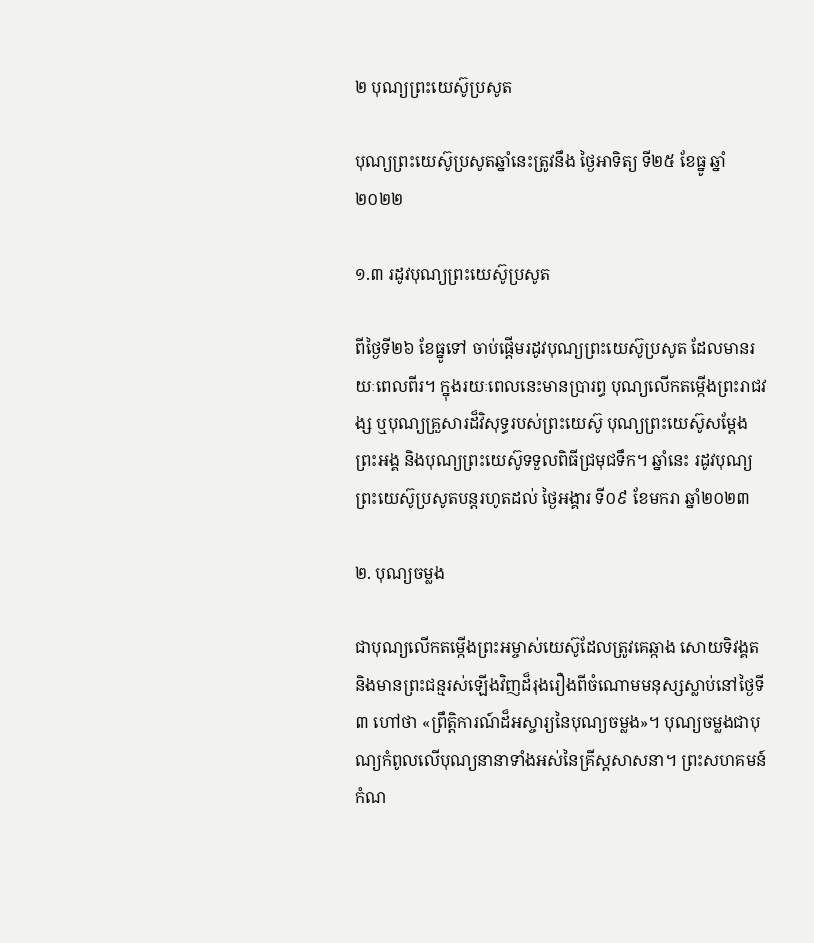២ បុណ្យព្រះយេស៊ូប្រសូត

បុណ្យព្រះយេស៊ូប្រសូតឆ្នាំនេះត្រូវនឹង ថ្ងៃអាទិត្យ ទី២៥ ខែធ្នូ ឆ្នាំ២០២២

១.៣ រដូវបុណ្យព្រះយេស៊ូប្រសូត

ពីថ្ងៃទី២៦ ខែធ្នូទៅ ចាប់ផ្តើមរដូវបុណ្យព្រះយេស៊ូប្រសូត ដែលមានរយៈពេលពីរ។ ក្នុងរយៈពេលនេះមានប្រារព្ធ បុណ្យលើកតម្កើងព្រះរាជវង្ស ឬបុណ្យគ្រួសារដ៏វិសុទ្ធរបស់ព្រះយេស៊ូ បុណ្យព្រះយេស៊ូសម្តែងព្រះអង្គ និងបុណ្យព្រះយេស៊ូទទួលពិធីជ្រមុជទឹក។ ឆ្នាំនេះ រដូវបុណ្យព្រះយេស៊ូប្រសូតបន្តរហូតដល់ ថ្ងៃអង្គារ ទី០៩ ខែមករា ឆ្នាំ២០២៣

២. បុណ្យចម្លង

ជាបុណ្យលើកតម្កើងព្រះអម្ចាស់យេស៊ូដែលត្រូវគេឆ្កាង សោយទិវង្គត និងមានព្រះជន្មរស់ឡើងវិញដ៏រុងរឿងពីចំណោមមនុស្សស្លាប់នៅថ្ងៃទី៣ ហៅថា «ព្រឹត្តិការណ៍ដ៏អស្ចារ្យនៃបុណ្យចម្លង»។ បុណ្យចម្លងជាបុណ្យកំពូលលើបុណ្យនានាទាំងអស់នៃគ្រីស្តសាសនា។ ព្រះសហគមន៍កំណ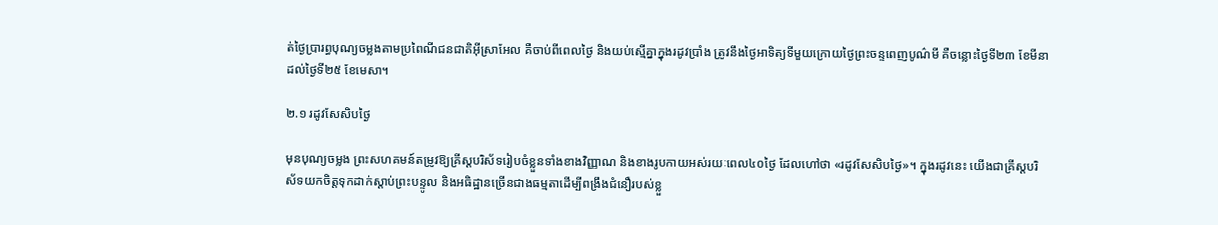ត់ថ្ងៃប្រារព្ធបុណ្យចម្លងតាមប្រពៃណីជនជាតិអ៊ីស្រាអែល គឺចាប់ពីពេលថ្ងៃ និងយប់ស្មើគ្នាក្នុងរដូវប្រាំង ត្រូវនឹងថ្ងៃអាទិត្យទីមួយក្រោយថ្ងៃព្រះចន្ទពេញបូណ៌មី គឺចន្លោះថ្ងៃទី២៣ ខែមីនា ដល់ថ្ងៃទី២៥ ខែមេសា។

២.១ រដូវសែសិបថ្ងៃ

មុនបុណ្យចម្លង ព្រះសហគមន៍តម្រូវឱ្យគ្រីស្តបរិស័ទរៀបចំខ្លួនទាំងខាងវិញ្ញាណ និងខាងរូបកាយអស់រយៈពេល៤០ថ្ងៃ ដែលហៅថា «រដូវសែសិបថ្ងៃ»។ ក្នុងរដូវនេះ យើងជាគ្រីស្តបរិស័ទយកចិត្តទុកដាក់ស្តាប់ព្រះបន្ទូល និងអធិដ្ឋានច្រើនជាងធម្មតាដើម្បីពង្រឹងជំនឿរបស់ខ្លួ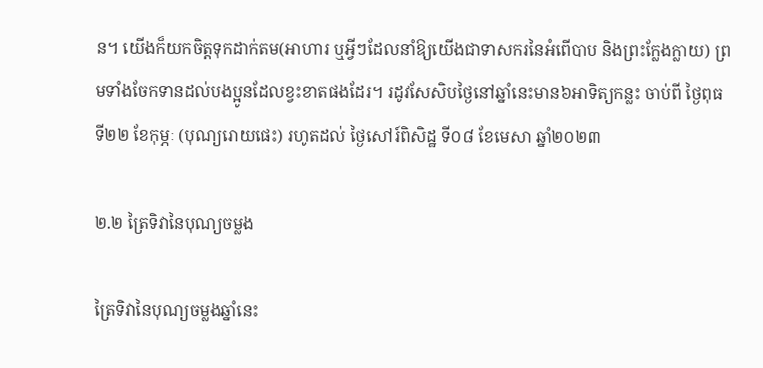ន។ យើងក៏យកចិត្តទុកដាក់តម(អាហារ ឬអ្វីៗដែលនាំឱ្យយើងជាទាសករនៃអំពើបាប និងព្រះក្លែងក្លាយ) ព្រមទាំងចែកទានដល់បងប្អូនដែលខ្វះខាតផងដែរ។ រដូវសែសិបថ្ងៃនៅឆ្នាំនេះមាន៦អាទិត្យកន្លះ ចាប់ពី ថ្ងៃពុធ ទី២២ ខែកុម្ភៈ (បុណ្យរោយផេះ) រហូតដល់ ថ្ងៃសៅរ៍ពិសិដ្ឋ ទី០៨ ខែមេសា ឆ្នាំ២០២៣

២.២ ត្រៃទិវានៃបុណ្យចម្លង

ត្រៃទិវានៃបុណ្យចម្លងឆ្នាំនេះ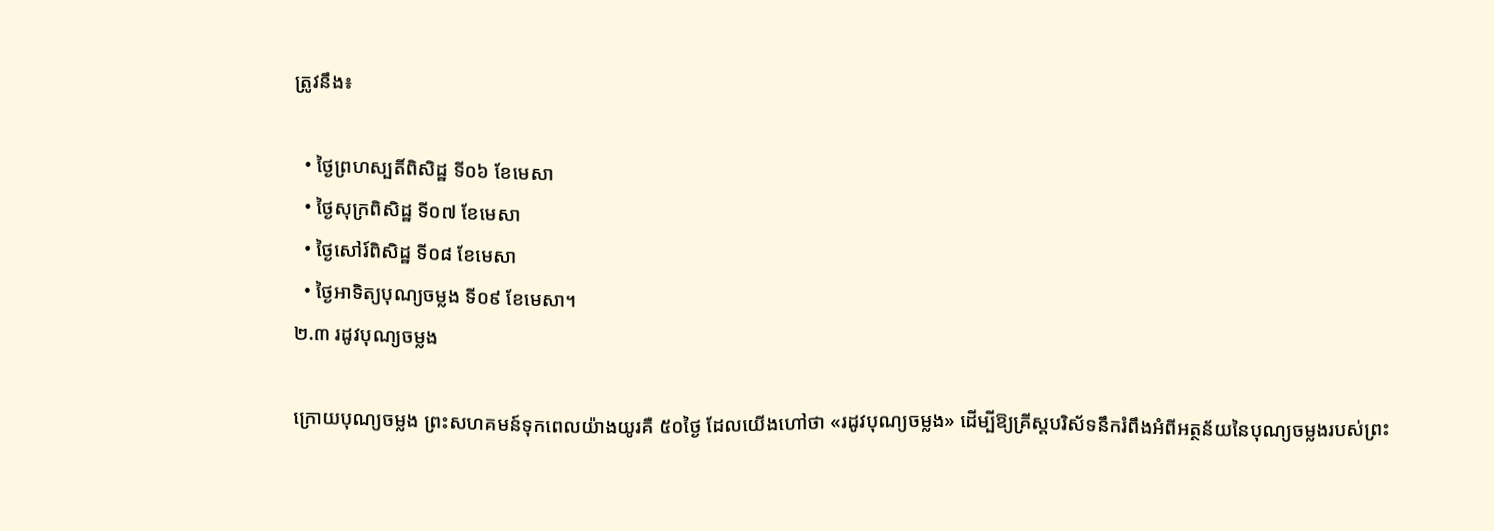ត្រូវនឹង៖

  • ថ្ងៃព្រហស្បតិ៍ពិសិដ្ឋ ទី០៦ ខែមេសា
  • ថ្ងៃសុក្រពិសិដ្ឋ ទី០៧ ខែមេសា
  • ថ្ងៃសៅរ៍ពិសិដ្ឋ ទី០៨ ខែមេសា
  • ថ្ងៃអាទិត្យបុណ្យចម្លង ទី០៩ ខែមេសា។
២.៣ រដូវបុណ្យចម្លង

ក្រោយបុណ្យចម្លង ព្រះសហគមន៍ទុកពេលយ៉ាងយូរគឺ ៥០ថ្ងៃ ដែលយើងហៅថា «រដូវបុណ្យចម្លង» ដើម្បីឱ្យគ្រីស្តបរិស័ទនឹករំពឹងអំពីអត្ថន័យនៃបុណ្យចម្លងរបស់ព្រះ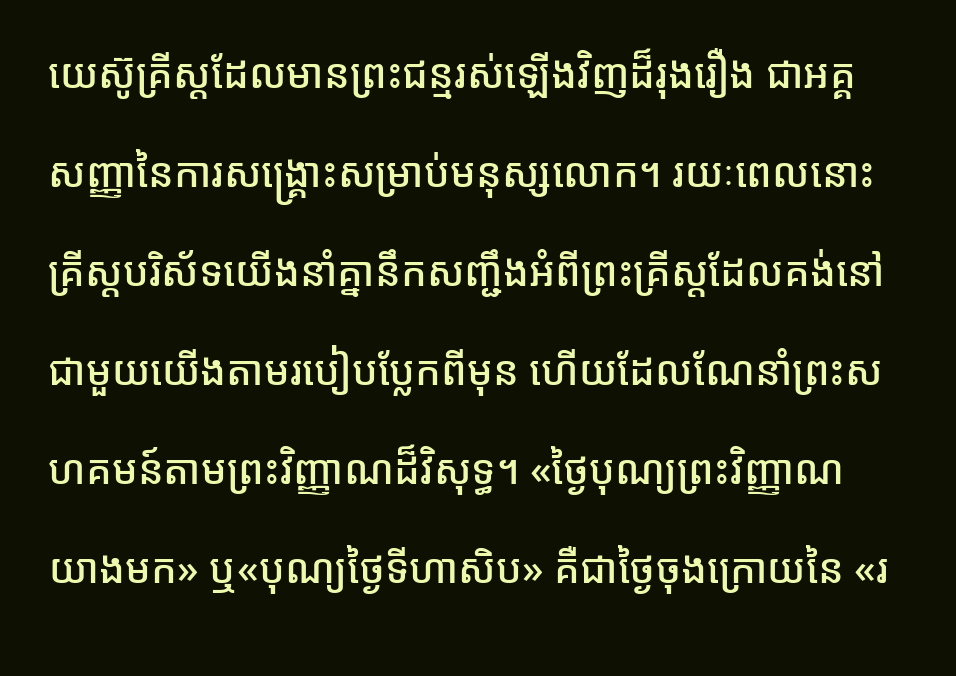យេស៊ូគ្រីស្តដែលមានព្រះជន្មរស់ឡើងវិញដ៏រុងរឿង ជាអគ្គសញ្ញានៃការសង្រ្គោះសម្រាប់មនុស្សលោក។ រយៈពេលនោះ គ្រីស្តបរិស័ទយើងនាំគ្នានឹកសញ្ជឹងអំពីព្រះគ្រីស្តដែលគង់នៅជាមួយយើងតាមរបៀបប្លែកពីមុន ហើយដែលណែនាំព្រះសហគមន៍តាមព្រះវិញ្ញាណដ៏វិសុទ្ធ។ «ថ្ងៃបុណ្យព្រះវិញ្ញាណយាងមក» ឬ«បុណ្យថ្ងៃទីហាសិប» គឺជាថ្ងៃចុងក្រោយនៃ «រ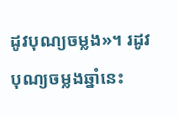ដូវបុណ្យចម្លង»។ រដូវបុណ្យចម្លងឆ្នាំនេះ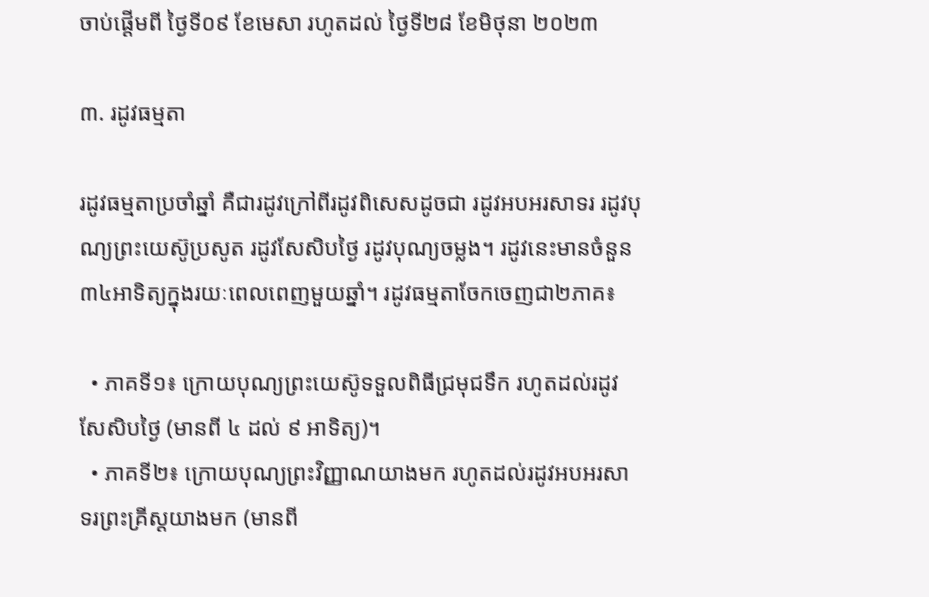ចាប់ផ្តើមពី ថ្ងៃទី០៩ ខែមេសា រហូតដល់ ថ្ងៃទី២៨ ខែមិថុនា ២០២៣

៣. រដូវធម្មតា

រដូវធម្មតាប្រចាំឆ្នាំ គឺជារដូវក្រៅពីរដូវពិសេសដូចជា រដូវអបអរសាទរ រដូវបុណ្យព្រះយេស៊ូប្រសូត រដូវសែសិបថ្ងៃ រដូវបុណ្យចម្លង។ រដូវនេះមានចំនួន៣៤អាទិត្យក្នុងរយៈពេលពេញមួយឆ្នាំ។ រដូវធម្មតាចែកចេញជា២ភាគ៖

  • ភាគទី១៖ ក្រោយបុណ្យព្រះយេស៊ូទទួលពិធីជ្រមុជទឹក រហូតដល់រដូវសែសិបថ្ងៃ (មានពី ៤ ដល់ ៩ អាទិត្យ)។
  • ភាគទី២៖ ក្រោយបុណ្យព្រះវិញ្ញាណយាងមក រហូតដល់រដូវអបអរសាទរព្រះគ្រីស្តយាងមក (មានពី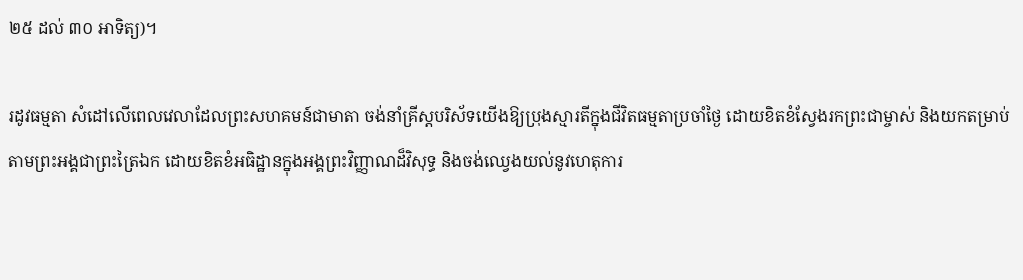២៥ ដល់ ៣០ អាទិត្យ)។

រដូវធម្មតា សំដៅលើពេលវេលាដែលព្រះសហគមន៍ជាមាតា ចង់នាំគ្រីស្តបរិស័ទយើងឱ្យប្រុងស្មារតីក្នុងជីវិតធម្មតាប្រចាំថ្ងៃ ដោយខិតខំស្វែងរកព្រះជាម្ចាស់ និងយកតម្រាប់តាមព្រះអង្គជាព្រះត្រៃឯក ដោយខិតខំអធិដ្ឋានក្នុងអង្គព្រះវិញ្ញាណដ៏វិសុទ្ធ និងចង់ឈ្វេងយល់នូវហេតុការ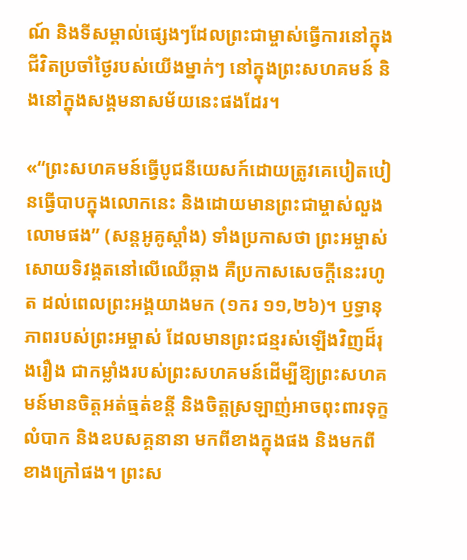ណ៍ និងទីសម្គាល់ផ្សេងៗដែលព្រះជាម្ចាស់ធ្វើការនៅក្នុងជីវិតប្រចាំថ្ងៃរបស់យើងម្នាក់ៗ នៅក្នុងព្រះសហគមន៍ និងនៅក្នុងសង្គមនាសម័យនេះផងដែរ។

«“ព្រះសហគមន៍ធ្វើបូជនីយេសក៍ដោយត្រូវគេបៀតបៀនធ្វើបាបក្នុងលោកនេះ និងដោយមានព្រះជាម្ចាស់លួងលោមផង” (សន្តអូគូស្តាំង) ទាំងប្រកាសថា ព្រះអម្ចាស់សោយទិវង្គតនៅលើឈើឆ្កាង គឺប្រកាសសេចក្តីនេះរហូត ដល់ពេលព្រះអង្គយាងមក (១ករ ១១,២៦)។ ឫទ្ធានុភាពរបស់ព្រះអម្ចាស់ ដែលមានព្រះជន្មរស់ឡើងវិញដ៏រុងរឿង ជាកម្លាំងរបស់ព្រះសហគមន៍ដើម្បីឱ្យព្រះសហគមន៍មានចិត្តអត់ធ្មត់ខន្តី និងចិត្តស្រឡាញ់អាចពុះពារទុក្ខលំបាក និងឧបសគ្គនានា មកពីខាងក្នុងផង និងមកពីខាងក្រៅផង។ ព្រះស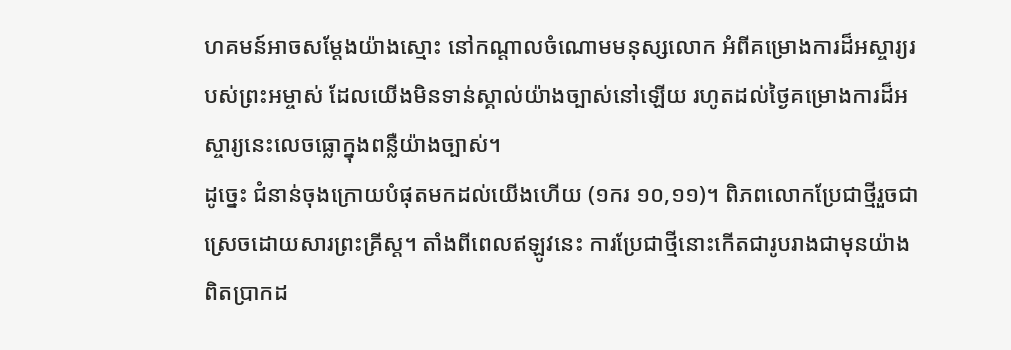ហគមន៍អាចសម្តែងយ៉ាងស្មោះ នៅកណ្តាលចំណោមមនុស្សលោក អំពីគម្រោងការដ៏អស្ចារ្យរបស់ព្រះអម្ចាស់ ដែលយើងមិនទាន់ស្គាល់យ៉ាងច្បាស់នៅឡើយ រហូតដល់ថ្ងៃគម្រោងការដ៏អស្ចារ្យនេះលេចធ្លោក្នុងពន្លឺយ៉ាងច្បាស់។‌‌
ដូច្នេះ ជំនាន់ចុងក្រោយបំផុតមកដល់យើងហើយ (១ករ ១០,១១)។ ពិភពលោកប្រែជាថ្មីរួចជាស្រេចដោយសារព្រះគ្រីស្ត។ តាំងពីពេលឥឡូវនេះ ការប្រែជាថ្មីនោះកើតជារូបរាងជាមុនយ៉ាងពិតប្រាកដ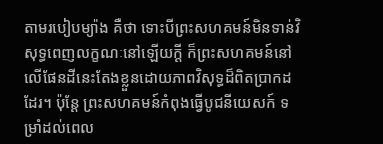តាមរបៀបម្យ៉ាង គឺថា ទោះបីព្រះសហគមន៍មិនទាន់វិសុទ្ធពេញលក្ខណៈនៅឡើយក្តី ក៏ព្រះសហគមន៍នៅលើផែនដីនេះតែងខ្លួនដោយភាពវិសុទ្ធដ៏ពិតប្រាកដដែរ។ ប៉ុន្តែ ព្រះសហគមន៍កំពុងធ្វើបូជនីយេសក៍ ទម្រាំដល់ពេល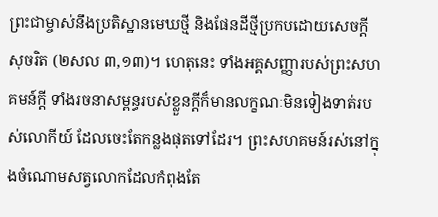ព្រះជាម្ចាស់នឹងប្រតិស្ឋានមេឃថ្មី និងផែនដីថ្មីប្រកបដោយសេចក្តីសុចរិត (២សល ៣,១៣)។ ហេតុនេះ ទាំងអគ្គសញ្ញារបស់ព្រះសហគមន៍ក្តី ទាំងរចនាសម្ពន្ធរបស់ខ្លួនក្តីក៏មានលក្ខណៈមិនទៀងទាត់របស់លោកីយ៍ ដែលចេះតែកន្លងផុតទៅដែរ។ ព្រះសហគមន៍រស់នៅក្នុងចំណោមសត្វលោក‌ដែលកំពុងតែ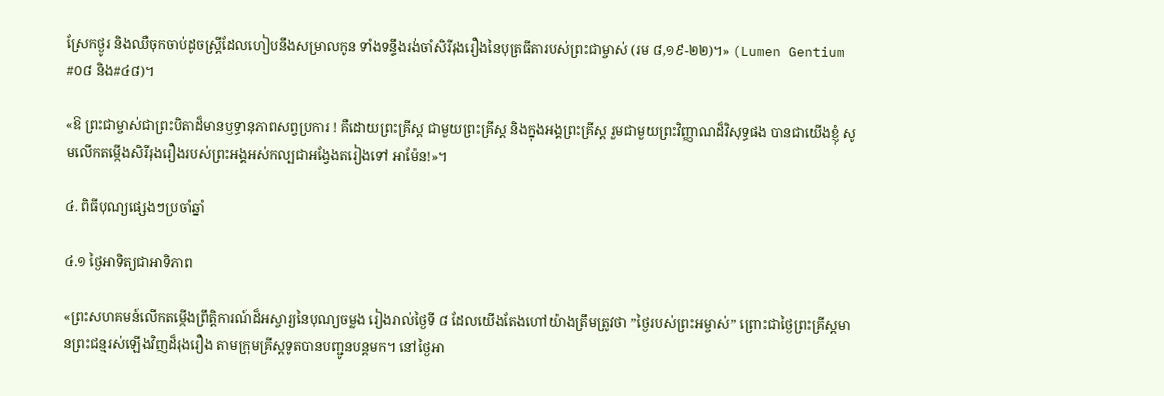ស្រែកថ្ងូរ និងឈឺចុកចាប់ដូចស្ត្រីដែលហៀបនឹងសម្រាលកូន ទាំងទន្ទឹងរង់ចាំសិរីរុងរឿងនៃបុត្រធីតារបស់ព្រះជាម្ចាស់ (រម ៨,១៩-២២)។» (Lumen Gentium #០៨ និង#៤៨)។

«ឱ ព្រះជាម្ចាស់ជាព្រះបិតាដ៏មានឫទ្ធានុភាពសព្វប្រការ ! គឺដោយព្រះគ្រីស្ត ជាមួយព្រះគ្រីស្ត និងក្នុងអង្គព្រះគ្រីស្ត រួមជាមួយព្រះវិញ្ញាណដ៏វិសុទ្ធផង បានជាយើងខ្ញុំ សូមលើកតម្កេីងសិរីរុងរឿងរបស់ព្រះអង្គអស់កល្បជាអង្វែងតរៀងទៅ អាម៉ែន!»។

៤. ពិធីបុណ្យផ្សេងៗប្រចាំឆ្នាំ

៤.១ ថ្ងៃអាទិត្យជាអាទិភាព

«ព្រះសហគមន៍លើកតម្កើងព្រឹត្តិការណ៍ដ៏អស្ចារ្យនៃបុណ្យចម្លង រៀងរាល់ថ្ងៃទី ៨ ដែលយើងតែងហៅយ៉ាងត្រឹមត្រូវថា ”ថ្ងៃរបស់ព្រះអម្ចាស់” ព្រោះជាថ្ងៃព្រះគ្រីស្តមានព្រះជន្មរស់ឡើងវិញដ៏រុងរឿង តាមក្រុមគ្រីស្តទូតបានបញ្ជូនបន្តមក។ នៅថ្ងៃអា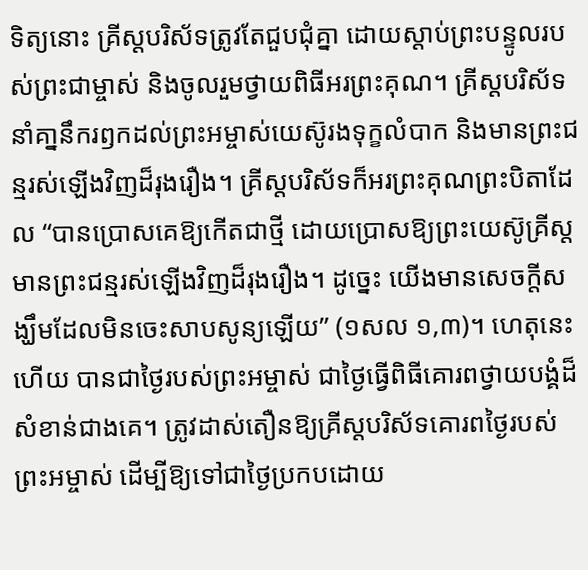ទិត្យនោះ គ្រីស្តបរិស័ទត្រូវតែជួបជុំគ្នា ដោយស្តាប់ព្រះបន្ទូលរបស់ព្រះជាម្ចាស់ និងចូលរួមថ្វាយពិធីអរព្រះគុណ។ គ្រីស្តបរិស័ទនាំគា្ននឹករឭកដល់ព្រះអម្ចាស់យេស៊ូរងទុក្ខលំបាក និងមានព្រះជន្មរស់ឡើងវិញដ៏រុងរឿង។ គ្រីស្តបរិស័ទក៏អរព្រះគុណព្រះបិតាដែល “បានប្រោសគេឱ្យកើតជាថ្មី ដោយប្រោសឱ្យព្រះយេស៊ូគ្រីស្តមានព្រះជន្មរស់ឡើងវិញដ៏រុងរឿង។ ដូច្នេះ យើងមានសេចក្តីសង្ឃឹមដែលមិនចេះសាបសូន្យឡើយ” (១សល ១,៣)។ ហេតុនេះហើយ បានជាថ្ងៃរបស់ព្រះអម្ចាស់ ជាថ្ងៃធ្វើពិធីគោរពថ្វាយបង្គំដ៏សំខាន់ជាងគេ។ ត្រូវដាស់តឿនឱ្យគ្រីស្តបរិស័ទគោរពថ្ងៃរបស់ព្រះអម្ចាស់ ដើម្បីឱ្យទៅជាថ្ងៃប្រកបដោយ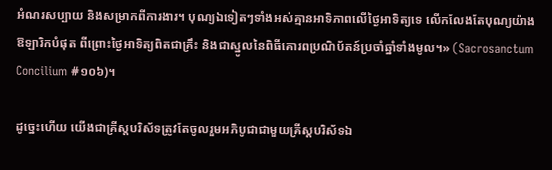អំណរសប្បាយ និងសម្រាកពីការងារ។ បុណ្យឯទៀតៗទាំងអស់គ្មានអាទិភាពលើថ្ងៃអាទិត្យទេ លើកលែងតែបុណ្យយ៉ាងឱឡារិកបំផុត ពីព្រោះថ្ងៃអាទិត្យពិតជាគ្រឹះ និងជាស្នូលនៃពិធីគោរពប្រណិប័តន៍ប្រចាំឆ្នាំទាំងមូល។» (Sacrosanctum Concilium #១០៦)។

ដូច្នេះហើយ យើងជាគ្រីស្តបរិស័ទត្រូវតែចូលរួមអភិបូជាជាមួយគ្រីស្តបរិស័ទឯ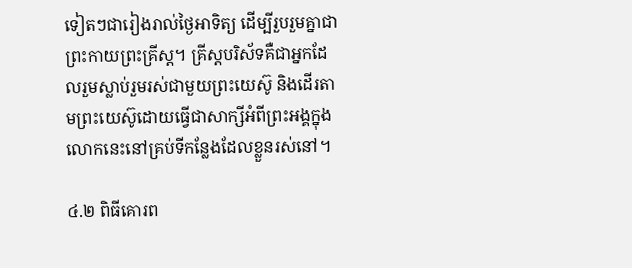ទៀតៗជារៀងរាល់ថ្ងៃអាទិត្យ ដើម្បីរួបរួមគ្នាជាព្រះកាយព្រះគ្រីស្ត។ គ្រីស្តបរិស័ទគឺជាអ្នកដែលរួមស្លាប់រួមរស់ជាមួយព្រះយេស៊ូ និងដើរតាមព្រះយេស៊ូដោយធ្វើជាសាក្សីអំពីព្រះអង្គក្នុងលោកនេះនៅគ្រប់ទីកន្លែងដែលខ្លួនរស់នៅ។

៤.២ ពិធីគោរព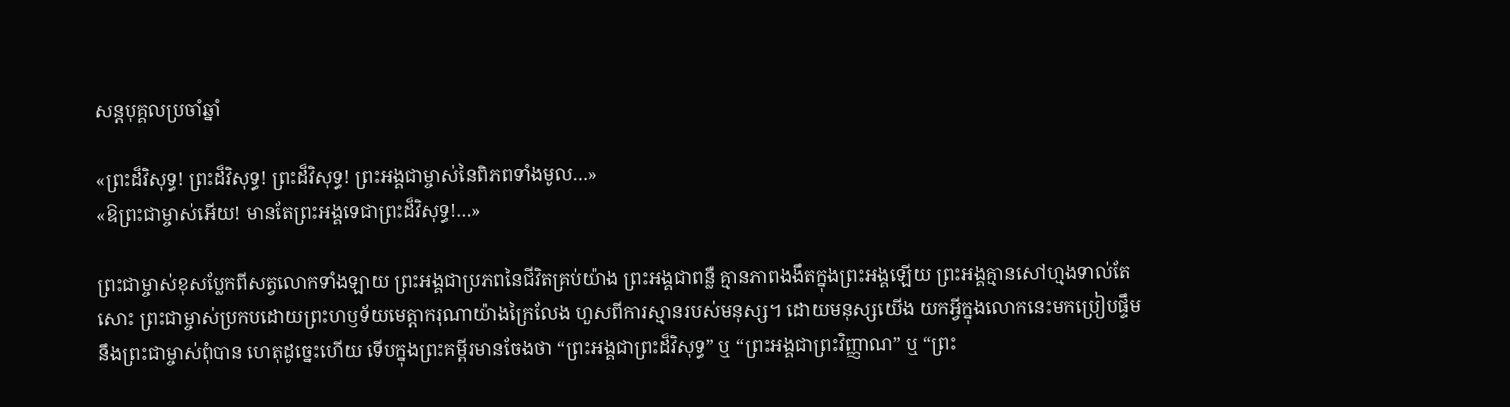សន្តបុគ្គលប្រចាំឆ្នាំ

«ព្រះដ៏វិសុទ្ធ! ព្រះដ៏វិសុទ្ធ! ព្រះដ៏វិសុទ្ធ! ព្រះអង្គជាម្ចាស់នៃពិភពទាំងមូល…»
«ឱព្រះជាម្ចាស់អើយ! មានតែព្រះអង្គទេជាព្រះដ៏វិសុទ្ធ!…»

ព្រះជាម្ចាស់ខុសប្លែកពីសត្វលោកទាំងឡាយ ព្រះអង្គជាប្រភពនៃជីវិតគ្រប់យ៉ាង ព្រះអង្គជាពន្លឺ គ្មានភាពងងឹតក្នុងព្រះអង្គឡើយ ព្រះអង្គគ្មានសៅហ្មងទាល់តែសោះ ព្រះជាម្ចាស់ប្រកបដោយព្រះហឫទ័យមេត្តាករុណាយ៉ាងក្រៃលែង ហួសពីការស្មានរបស់មនុស្ស។ ដោយមនុស្សយើង យកអ្វីក្នុងលោកនេះមកប្រៀបផ្ទឹមនឹងព្រះជាម្ចាស់ពុំបាន ហេតុដូច្នេះហើយ ទើបក្នុងព្រះគម្ពីរមានចែងថា “ព្រះអង្គជាព្រះដ៏វិសុទ្ធ” ឬ “ព្រះអង្គជាព្រះវិញ្ញាណ” ឬ “ព្រះ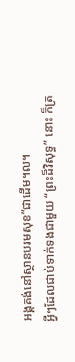អង្គគង់នៅស្ថានបរមសុខ”ជាដើម។ល។
អ្វីៗដែលជាប់ទាក់ទងជាមួយ “ព្រះដ៏វិសុទ្ធ” នោះ ក៏ត្រ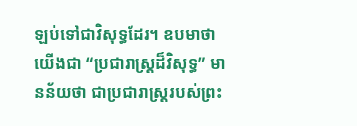ឡប់ទៅជាវិសុទ្ធដែរ។ ឧបមាថា យើងជា “ប្រជារាស្ត្រដ៏វិសុទ្ធ” មានន័យថា ជាប្រជារាស្ត្ររបស់ព្រះ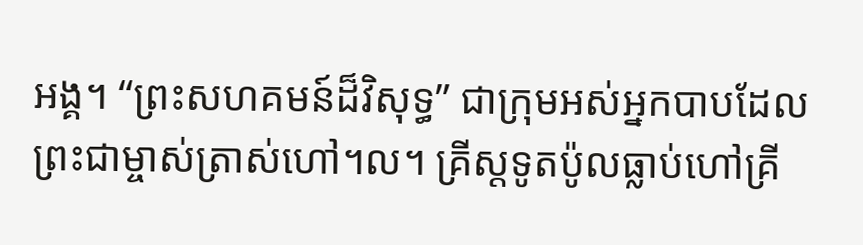អង្គ។ “ព្រះសហគមន៍ដ៏វិសុទ្ធ” ជាក្រុមអស់អ្នកបាបដែលព្រះជាម្ចាស់ត្រាស់ហៅ។ល។ គ្រីស្តទូតប៉ូលធ្លាប់ហៅគ្រី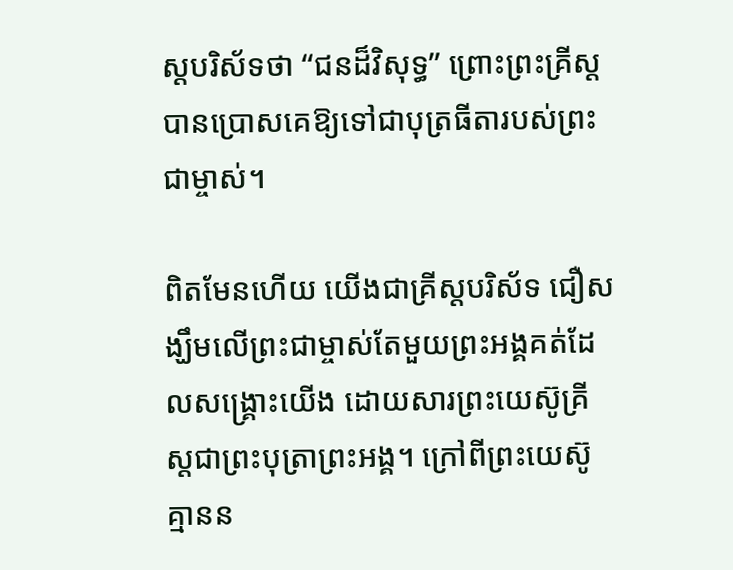ស្តបរិស័ទថា “ជនដ៏វិសុទ្ធ” ព្រោះព្រះគ្រីស្តបានប្រោសគេឱ្យទៅជាបុត្រធីតារបស់ព្រះជាម្ចាស់។

ពិតមែនហើយ យើងជាគ្រីស្តបរិស័ទ ជឿសង្ឃឹមលើព្រះជាម្ចាស់តែមួយព្រះអង្គគត់ដែលសង្គ្រោះយើង ដោយសារព្រះយេស៊ូគ្រីស្តជាព្រះបុត្រាព្រះអង្គ។ ក្រៅពីព្រះយេស៊ូគ្មានន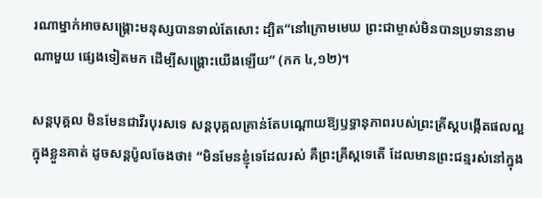រណាម្នាក់អាចសង្គ្រោះមនុស្សបានទាល់តែសោះ ដ្បិត“នៅក្រោមមេឃ ព្រះជាម្ចាស់មិនបានប្រទាននាមណាមួយ ផ្សេងទៀតមក ដើម្បីសង្គ្រោះយើងឡើយ” (កក ៤,១២)។

សន្តបុគ្គល មិនមែនជាវីរបុរសទេ សន្តបុគ្គលគ្រាន់តែបណ្តោយឱ្យឫទ្ធានុភាពរបស់ព្រះគ្រីស្តបង្កើតផលល្អក្នុងខ្លួនគាត់ ដូចសន្តប៉ូលចែងថា៖ “មិនមែនខ្ញុំទេដែលរស់ គឺព្រះគ្រីស្តទេតើ ដែលមានព្រះជន្មរស់នៅក្នុង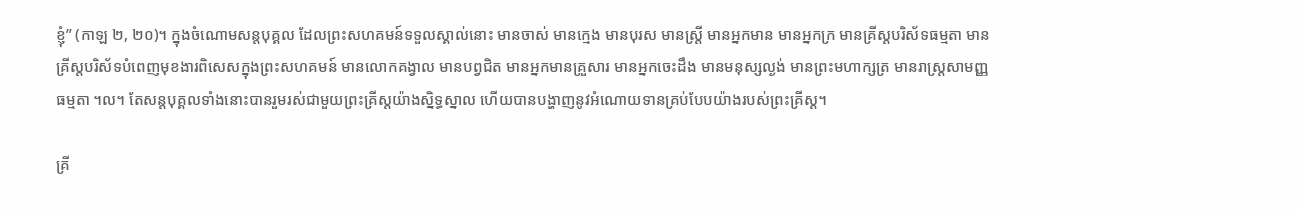ខ្ញុំ” (កាឡ ២, ២០)។ ក្នុងចំណោមសន្តបុគ្គល ដែលព្រះសហគមន៍ទទួលស្គាល់នោះ មានចាស់ មានក្មេង មានបុរស មានស្ត្រី មានអ្នកមាន មានអ្នកក្រ មានគ្រីស្តបរិស័ទធម្មតា មានគ្រីស្តបរិស័ទបំពេញមុខងារពិសេសក្នុងព្រះសហគមន៍ មានលោកគង្វាល មានបព្វជិត មានអ្នកមានគ្រួសារ មានអ្នកចេះដឹង មានមនុស្សល្ងង់ មានព្រះមហាក្សត្រ មានរាស្ត្រសាមញ្ញធម្មតា ។ល។ តែសន្តបុគ្គលទាំងនោះបានរួមរស់ជាមួយព្រះគ្រីស្តយ៉ាងស្និទ្ធស្នាល ហើយបានបង្ហាញនូវអំណោយទានគ្រប់បែបយ៉ាងរបស់ព្រះគ្រីស្ត។

គ្រី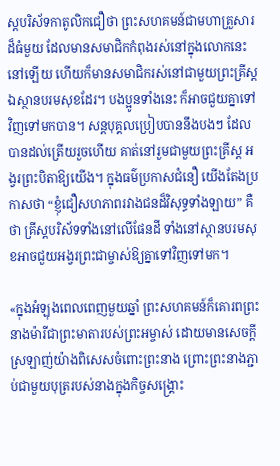ស្តបរិស័ទកាតូលិកជឿថា ព្រះសហគមន៍ជាមហាគ្រួសារដ៏ធំមួយ ដែលមានសមាជិកកំពុងរស់នៅក្នុងលោកនេះនៅឡើយ ហើយក៏មានសមាជិករស់នៅជាមួយព្រះគ្រីស្តឯស្ថានបរមសុខដែរ។ បងប្អូនទាំងនេះ ក៏អាចជួយគ្នាទៅវិញទៅមកបាន។ សន្តបុគ្គលប្រៀបបាននឹងបងៗ ដែលបានដល់ត្រើយរួចហើយ គាត់នៅរួមជាមួយព្រះគ្រីស្ត អង្វរព្រះបិតាឱ្យយើង។ ក្នុងធម៌ប្រកាសជំនឿ យើងតែងប្រកាសថា “ខ្ញុំជឿសហភាពរវាងជនដ៏វិសុទ្ធទាំងឡាយ” គឺថា គ្រីស្តបរិស័ទទាំងនៅលើផែនដី ទាំងនៅស្ថានបរមសុខអាចជួយអង្វរព្រះជាម្ចាស់ឱ្យគ្នាទៅវិញទៅមក។

«ក្នុងអំឡុងពេលពេញមួយឆ្នាំ ព្រះសហគមន៍ក៏គោរពព្រះនាងម៉ារីជាព្រះមាតារបស់ព្រះអម្ចាស់ ដោយមានសេចក្តីស្រឡាញ់យ៉ាងពិសេសចំពោះព្រះនាង ព្រោះព្រះនាងភ្ជាប់ជាមួយបុត្ររបស់នាងក្នុងកិច្ចសង្រ្គោះ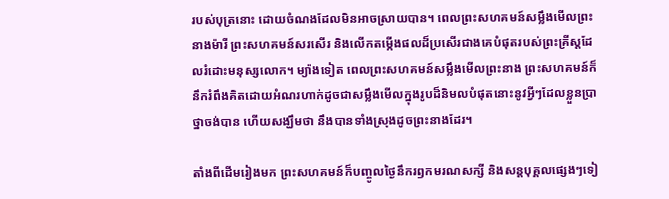របស់បុត្រនោះ ដោយចំណងដែលមិនអាចស្រាយបាន។ ពេលព្រះសហគមន៍សម្លឹងមើលព្រះនាងម៉ារី ព្រះសហគមន៍សរសើរ និងលើកតម្កើងផលដ៏ប្រសើរជាងគេបំផុតរបស់ព្រះគ្រីស្តដែលរំដោះមនុស្សលោក។ ម្យ៉ាងទៀត ពេលព្រះសហគមន៍សម្លឹងមើលព្រះនាង ព្រះសហគមន៍ក៏នឹករំពឹងគិតដោយអំណរហាក់ដូចជាសម្លឹងមើលក្នុងរូបដ៏និមលបំផុតនោះនូវអ្វីៗដែលខ្លួនប្រាថ្នាចង់បាន ហើយសង្ឃឹមថា នឹងបានទាំងស្រុងដូចព្រះនាងដែរ។

តាំងពីដើមរៀងមក ព្រះសហគមន៍ក៏បញ្ចូលថ្ងៃនឹករឭកមរណសក្សី និងសន្តបុគ្គលផ្សេងៗទៀ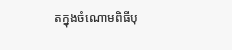តក្នុងចំណោមពិធីបុ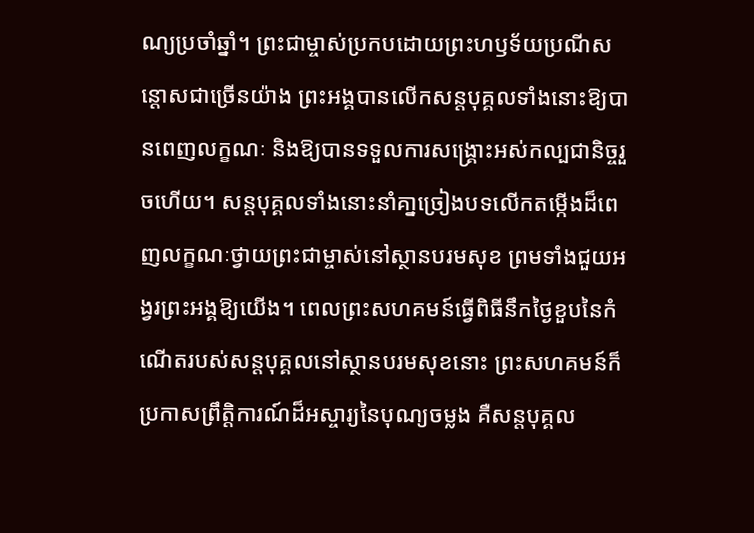ណ្យប្រចាំឆ្នាំ។ ព្រះជាម្ចាស់ប្រកបដោយព្រះហឫទ័យប្រណីសន្តោសជាច្រើនយ៉ាង ព្រះអង្គបានលើកសន្តបុគ្គលទាំងនោះឱ្យបានពេញលក្ខណៈ និងឱ្យបានទទួលការសង្រ្គោះអស់កល្បជានិច្ចរួចហើយ។ សន្តបុគ្គលទាំងនោះនាំគា្នច្រៀងបទលើកតម្កើងដ៏ពេញលក្ខណៈថ្វាយព្រះជាម្ចាស់នៅស្ថានបរមសុខ ព្រមទាំងជួយអង្វរព្រះអង្គឱ្យយើង។ ពេលព្រះសហគមន៍ធ្វើពិធីនឹកថ្ងៃខួបនៃកំណើតរបស់សន្តបុគ្គលនៅស្ថានបរមសុខនោះ ព្រះសហគមន៍ក៏ប្រកាសព្រឹត្តិការណ៍ដ៏អស្ចារ្យនៃបុណ្យចម្លង គឺសន្តបុគ្គល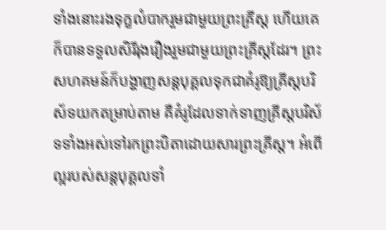ទាំងនោះរងទុក្ខលំបាករួមជាមួយព្រះគ្រីស្ត ហើយគេក៏បានទទួលសិរីរុងរឿងរួមជាមួយព្រះគ្រីស្តដែរ។ ព្រះសហគមន៍ក៏បង្ហាញសន្តបុគ្គលទុកជាគំរូឱ្យគ្រីស្តបរិស័ទយកតម្រាប់តាម គឺគំរូដែលទាក់ទាញគ្រីស្តបរិស័ទទាំងអស់ទៅរកព្រះបិតាដោយសារព្រះគ្រីស្ត។ អំពើល្អរបស់សន្តបុគ្គលទាំ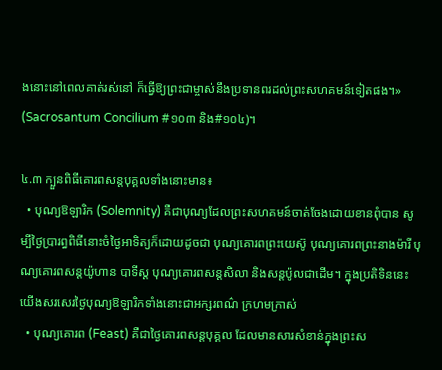ងនោះនៅពេលគាត់រស់នៅ ក៏ធ្វើឱ្យព្រះជាម្ចាស់នឹងប្រទានពរដល់ព្រះសហគមន៍ទៀតផង។» (Sacrosantum Concilium #១០៣ និង#១០៤)។

៤.៣ ក្បួនពិធីគោរពសន្តបុគ្គលទាំងនោះមាន៖
  • បុណ្យឱឡារិក (Solemnity) គឺជាបុណ្យដែលព្រះសហគមន៍ចាត់ចែងដោយខានពុំបាន សូម្បីថ្ងៃប្រារព្ធពិធីនោះចំថ្ងៃអាទិត្យក៏ដោយដូចជា បុណ្យគោរពព្រះយេស៊ូ បុណ្យគោរពព្រះនាងម៉ារី បុណ្យគោរពសន្តយ៉ូហាន បាទីស្ត បុណ្យគោរពសន្តសិលា និងសន្តប៉ូលជាដើម។ ក្នុងប្រតិទិននេះ យើងសរសេរថ្ងៃបុណ្យឱឡារិកទាំងនោះជាអក្សរពណ៌ ក្រហមក្រាស់
  • បុណ្យគោរព (Feast) គឺជាថ្ងៃគោរពសន្តបុគ្គល ដែលមានសារសំខាន់ក្នុងព្រះស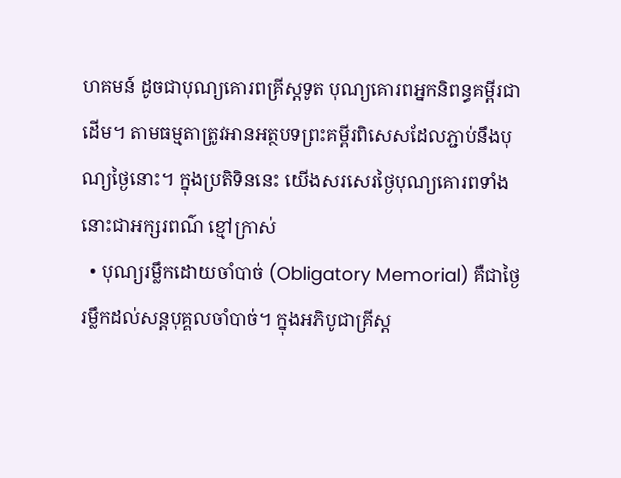ហគមន៍ ដូចជាបុណ្យគោរពគ្រីស្តទូត បុណ្យគោរពអ្នកនិពន្ធគម្ពីរជាដើម។ តាមធម្មតាត្រូវអានអត្ថបទព្រះគម្ពីរពិសេសដែលភ្ជាប់នឹងបុណ្យថ្ងៃនោះ។ ក្នុងប្រតិទិននេះ យើងសរសេរថ្ងៃបុណ្យគោរពទាំងនោះជាអក្សរពណ៌ ខ្មៅក្រាស់
  • បុណ្យរម្លឹកដោយចាំបាច់ (Obligatory Memorial) គឺជាថ្ងៃរម្លឹកដល់សន្តបុគ្គលចាំបាច់។ ក្នុងអភិបូជាគ្រីស្ត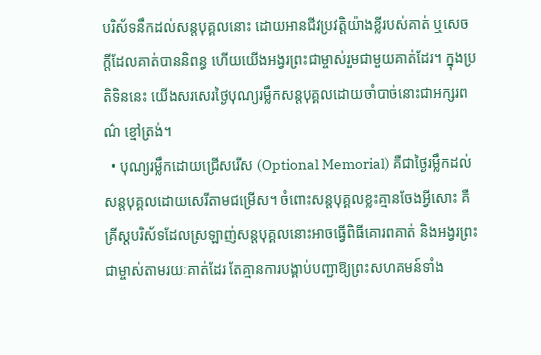បរិស័ទនឹកដល់សន្តបុគ្គលនោះ ដោយអានជីវប្រវត្តិយ៉ាងខ្លីរបស់គាត់ ឬសេចក្តីដែលគាត់បាននិពន្ធ ហើយយើងអង្វរព្រះជាម្ចាស់រួមជាមួយគាត់ដែរ។ ក្នុងប្រតិទិននេះ យើងសរសេរថ្ងៃបុណ្យរម្លឹកសន្តបុគ្គលដោយចាំបាច់នោះជាអក្សរពណ៌ ខ្មៅត្រង់។
  • បុណ្យរម្លឹកដោយជ្រើសរើស (Optional Memorial) គឺជាថ្ងៃរម្លឹកដល់សន្តបុគ្គលដោយសេរីតាមជម្រើស។ ចំពោះសន្តបុគ្គលខ្លះគ្មានចែងអ្វីសោះ គឺគ្រីស្តបរិស័ទដែលស្រឡាញ់សន្តបុគ្គលនោះអាចធ្វើពិធីគោរពគាត់ និងអង្វរព្រះជាម្ចាស់តាមរយៈគាត់ដែរ តែគ្មានការបង្គាប់បញ្ជាឱ្យព្រះសហគមន៍ទាំង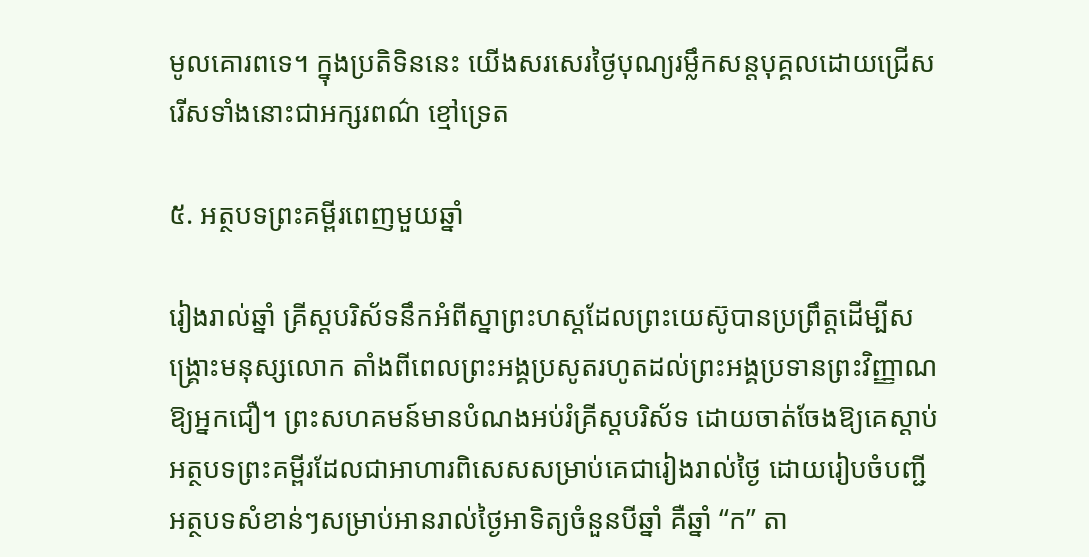មូលគោរពទេ។ ក្នុងប្រតិទិននេះ យើងសរសេរថ្ងៃបុណ្យរម្លឹកសន្តបុគ្គលដោយជ្រើសរើសទាំងនោះជាអក្សរពណ៌ ខ្មៅទ្រេត

៥. អត្ថបទព្រះគម្ពីរពេញមួយឆ្នាំ

រៀងរាល់ឆ្នាំ គ្រីស្តបរិស័ទនឹកអំពីស្នាព្រះហស្តដែលព្រះយេស៊ូបានប្រព្រឹត្តដើម្បីសង្គ្រោះមនុស្សលោក តាំងពីពេលព្រះអង្គប្រសូតរហូតដល់ព្រះអង្គប្រទានព្រះវិញ្ញាណឱ្យអ្នកជឿ។ ព្រះសហគមន៍មានបំណងអប់រំគ្រីស្តបរិស័ទ ដោយចាត់ចែងឱ្យគេស្ដាប់អត្ថបទព្រះគម្ពីរដែលជាអាហារពិសេសសម្រាប់គេជារៀងរាល់ថ្ងៃ ដោយរៀបចំបញ្ជីអត្ថបទសំខាន់ៗសម្រាប់អានរាល់ថ្ងៃអាទិត្យចំនួនបីឆ្នាំ គឺឆ្នាំ “ក” តា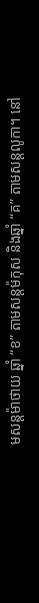មសន្តម៉ាថាយ ឆ្នាំ “ខ” តាមសន្តម៉កុស និងឆ្នាំ “គ” តាមសន្តលូកា។ នៅ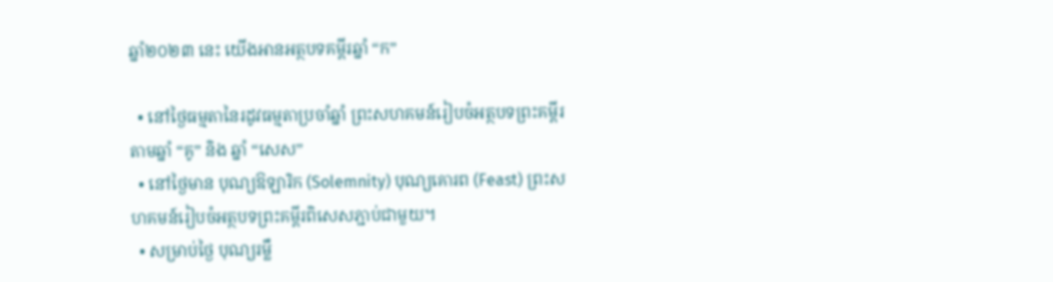ឆ្នាំ២០២៣ នេះ យើងអានអត្ថបទគម្ពីរឆ្នាំ “ក”

  • នៅថ្ងៃធម្មតានៃរដូវធម្មតាប្រចាំឆ្នាំ ព្រះសហគមន៍រៀបចំអត្ថបទព្រះគម្ពីរតាមឆ្នាំ “គូ” និង ឆ្នាំ “សេស”
  • នៅថ្ងៃមាន បុណ្យឱឡារិក (Solemnity) បុណ្យគោរព (Feast) ព្រះសហគមន៍រៀបចំអត្ថបទព្រះគម្ពីរពិសេសភ្ជាប់ជាមួយ។
  • សម្រាប់ថ្ងៃ បុណ្យរម្លឹ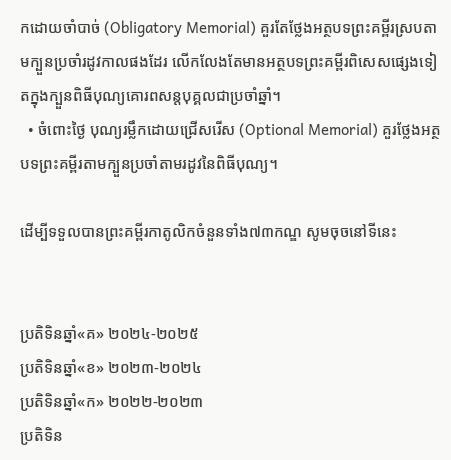កដោយចាំបាច់ (Obligatory Memorial) គួរតែថ្លែងអត្ថបទព្រះគម្ពីរស្របតាមក្បួនប្រចាំរដូវកាលផងដែរ លើកលែងតែមានអត្ថបទព្រះគម្ពីរពិសេសផ្សេងទៀតក្នុងក្បួនពិធីបុណ្យគោរពសន្តបុគ្គលជាប្រចាំឆ្នាំ។
  • ចំពោះថ្ងៃ បុណ្យរម្លឹកដោយជ្រើសរើស (Optional Memorial) គួរថ្លែងអត្ថបទព្រះគម្ពីរតាមក្បួនប្រចាំតាមរដូវនៃពិធីបុណ្យ។

ដើម្បីទទួលបានព្រះគម្ពីរកាតូលិកចំនួនទាំង៧៣កណ្ឌ សូមចុចនៅទីនេះ


ប្រតិទិនឆ្នាំ«គ» ២០២៤-២០២៥
ប្រតិទិនឆ្នាំ«ខ» ២០២៣-២០២៤
ប្រតិទិនឆ្នាំ«ក» ២០២២-២០២៣
ប្រតិទិន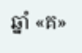ឆ្នាំ «គ»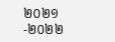២០២១-២០២២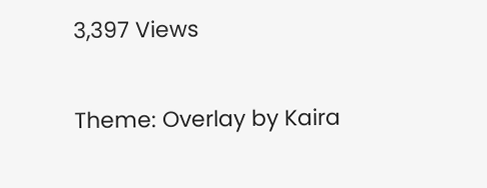3,397 Views

Theme: Overlay by Kaira